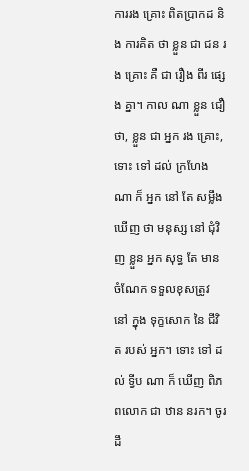ការរង គ្រោះ ពិតប្រាកដ និង ការគិត ថា ខ្លួន ជា ជន រង គ្រោះ គឺ ជា រឿង ពីរ ផ្សេង គ្នា។ កាល ណា ខ្លួន ជឿ ថា, ខ្លួន ជា អ្នក រង គ្រោះ, ទោះ ទៅ ដល់ ក្រហែង ណា ក៏ អ្នក នៅ តែ សម្លឹង ឃើញ ថា មនុស្ស នៅ ជុំវិញ ខ្លួន អ្នក សុទ្ធ តែ មាន ចំណែក ទទួលខុសត្រូវ នៅ ក្នុង ទុក្ខសោក នៃ ជីវិត របស់ អ្នក។ ទោះ ទៅ ដល់ ទ្វីប ណា ក៏ ឃើញ ពិភពលោក ជា ឋាន នរក។ ចូរ ដឹ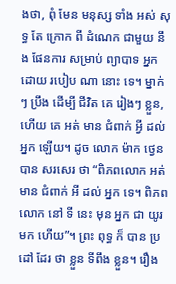ងថា, ពុំ មែន មនុស្ស ទាំង អស់ សុទ្ធ តែ ក្រោក ពី ដំណេក ជាមួយ នឹង ផែនការ សម្រាប់ ព្យាបាទ អ្នក ដោយ របៀប ណា នោះ ទេ។ ម្នាក់ៗ ប្រឹង ដើម្បី ជីវិត គេ រៀងៗ ខ្លួន, ហើយ គេ អត់ មាន ជំពាក់ អ្វី ដល់ អ្នក ឡើយ។ ដូច លោក ម៉ាក ថ្វេន បាន សរសេរ ថា “ពិភពលោក អត់ មាន ជំពាក់ អី ដល់ អ្នក ទេ។ ពិភពលោក នៅ ទី នេះ មុន អ្នក ជា យូរ មក ហើយ”។ ព្រះ ពុទ្ធ ក៏ បាន ប្រដៅ ដែរ ថា ខ្លួន ទីពឹង ខ្លួន។ រឿង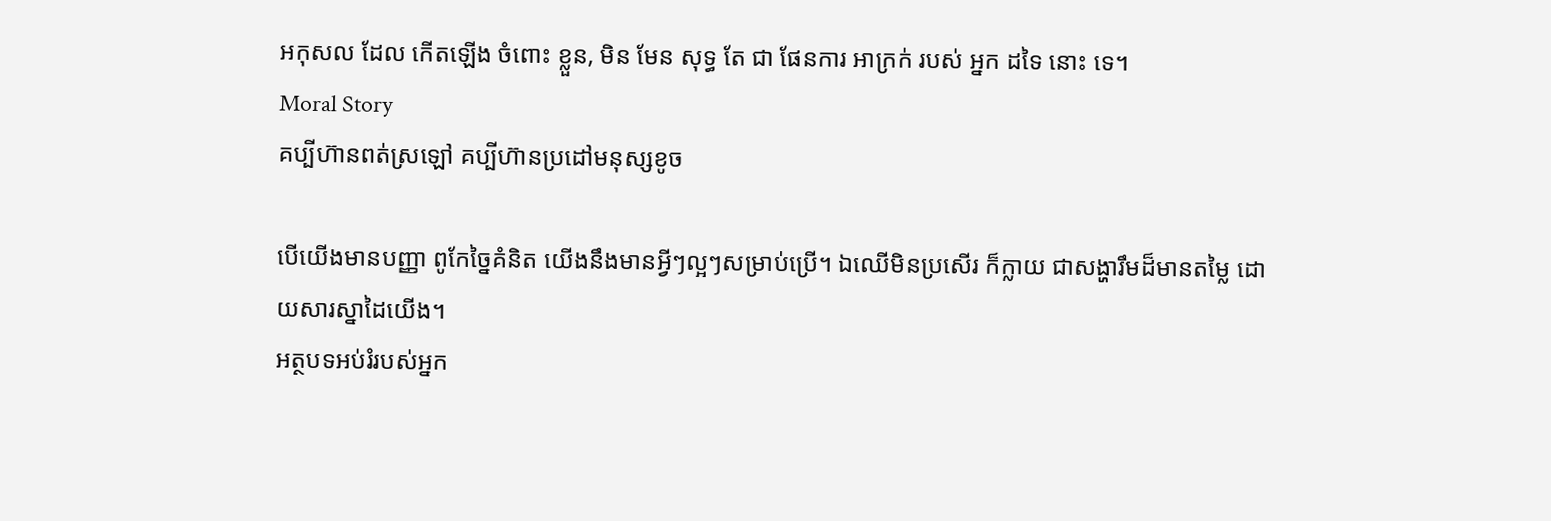អកុសល ដែល កើតឡើង ចំពោះ ខ្លួន, មិន មែន សុទ្ធ តែ ជា ផែនការ អាក្រក់ របស់ អ្នក ដទៃ នោះ ទេ។
Moral Story
គប្បីហ៊ានពត់ស្រឡៅ គប្បីហ៊ានប្រដៅមនុស្សខូច

បើយើងមានបញ្ញា ពូកែច្នៃគំនិត យើងនឹងមានអ្វីៗល្អៗសម្រាប់ប្រើ។ ឯឈើមិនប្រសើរ ក៏ក្លាយ ជាសង្ហារឹមដ៏មានតម្លៃ ដោយសារស្នាដៃយើង។
អត្ថបទអប់រំរបស់អ្នក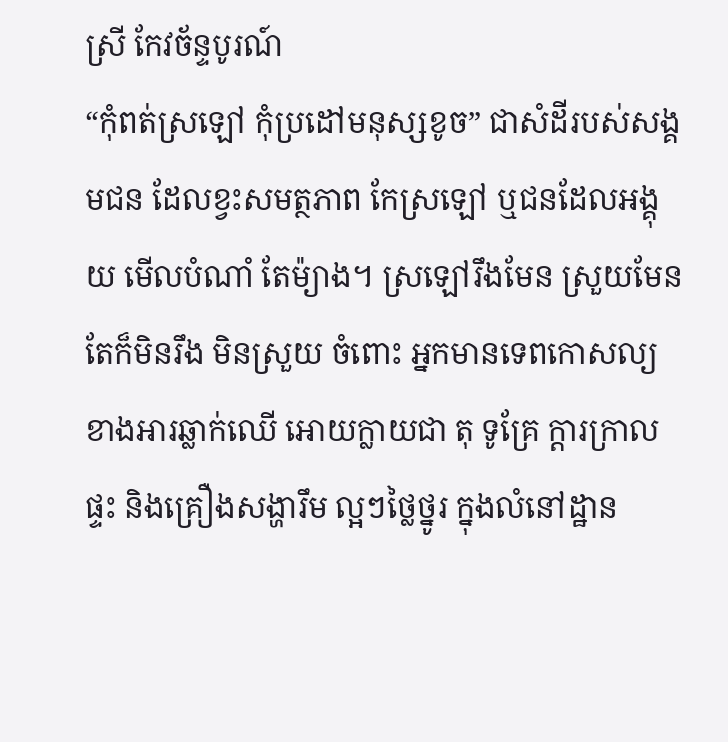ស្រី កែវច័ន្ទបូរណ៍
“កុំពត់ស្រឡៅ កុំប្រដៅមនុស្សខូច” ជាសំដីរបស់សង្គមជន ដែលខ្វះសមត្ថភាព កែស្រឡៅ ឬជនដែលអង្គុយ មើលបំណាំ តែម៉្យាង។ ស្រឡៅរឹងមែន ស្រួយមែន តែក៏មិនរឹង មិនស្រួយ ចំពោះ អ្នកមានទេពកោសល្យ ខាងអារឆ្លាក់ឈើ អោយក្លាយជា តុ ទូគ្រែ ក្តារក្រាលផ្ទះ និងគ្រឿងសង្ហារឹម ល្អៗថ្លៃថ្នូរ ក្នុងលំនៅដ្ឋាន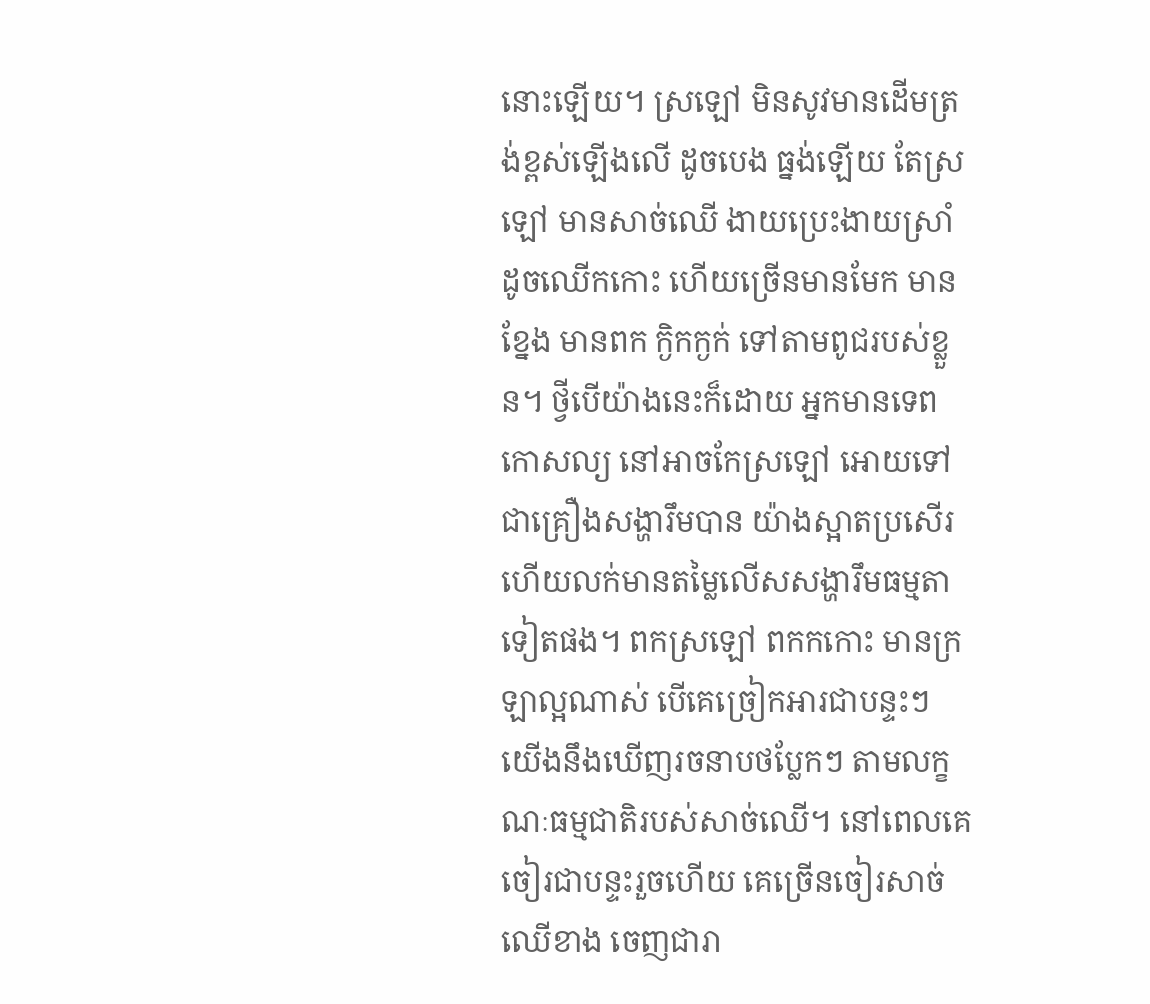នោះឡើយ។ ស្រឡៅ មិនសូវមានដើមត្រង់ខ្ពស់ឡើងលើ ដូចបេង ធ្នង់ឡើយ តែស្រឡៅ មានសាច់ឈើ ងាយប្រេះងាយស្រាំ ដូចឈើកកោះ ហើយច្រើនមានមែក មានខ្នែង មានពក ក្ងិកក្ងក់ ទៅតាមពូជរបស់ខ្លួន។ ថ្វីបើយ៉ាងនេះក៏ដោយ អ្នកមានទេពកោសល្យ នៅអាចកែស្រឡៅ អោយទៅជាគ្រឿងសង្ហារឹមបាន យ៉ាងស្អាតប្រសើរ ហើយលក់មានតម្លៃលើសសង្ហារឹមធម្មតា ទៀតផង។ ពកស្រឡៅ ពកកកោះ មានក្រឡាល្អណាស់ បើគេច្រៀកអារជាបន្ទះៗ យើងនឹងឃើញរចនាបថប្លែកៗ តាមលក្ខណៈធម្មជាតិរបស់សាច់ឈើ។ នៅពេលគេចៀរជាបន្ទះរួចហើយ គេច្រើនចៀរសាច់ឈើខាង ចេញជារា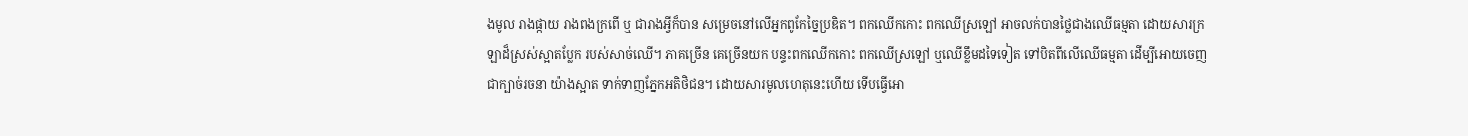ងមូល រាងផ្កាយ រាងពងក្រពើ ឬ ជារាងអ្វីក៏បាន សម្រេចនៅលើអ្នកពូកែច្នៃប្រឌិត។ ពកឈើកកោះ ពកឈើស្រឡៅ អាចលក់បានថ្លៃជាងឈើធម្មតា ដោយសារក្រឡាដ៏ស្រស់ស្អាតប្លែក របស់សាច់ឈើ។ ភាគច្រើន គេច្រើនយក បន្ទះពកឈើកកោះ ពកឈើស្រឡៅ ឬឈើខ្លឹមដទៃទៀត ទៅបិតពីលើឈើធម្មតា ដើម្បីអោយចេញជាក្បាច់រចនា យ៉ាងស្អាត ទាក់ទាញភ្នែកអតិថិជន។ ដោយសារមូលហេតុនេះហើយ ទើបធ្វើអោ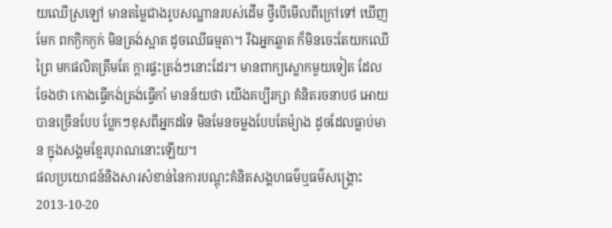យឈើស្រឡៅ មានតម្លៃជាងរូបសណ្ឋានរបស់ដើម ថ្វីបើមើលពីក្រៅទៅ ឃើញមែក ពកក្ងិកក្ងក់ មិនត្រង់ស្អាត ដូចឈើធម្មតា។ រីឯអ្នកឆ្លាត ក៏មិនចេះតែយកឈើព្រៃ មកផលិតត្រឹមតែ ក្តារផ្ទះត្រង់ៗនោះដែរ។ មានពាក្យស្លោកមួយទៀត ដែលចែងថា កោងធ្វើកង់ត្រង់ធ្វើកាំ មានន័យថា យើងគប្បីរក្សា គំនិតរចនាបថ អោយបានច្រើនបែប ប្លែកៗខុសពីអ្នកដទៃ មិនមែនចម្លងបែបតែម៉្យាង ដូចដែលធ្លាប់មាន ក្នុងសង្គមខ្មែរបុរាណនោះឡើយ។
ផលប្រយោជន៍និងសារសំខាន់នៃការបណ្ដុះគំនិតសង្គហធម៌ឬធម៌សង្គ្រោះ
2013-10-20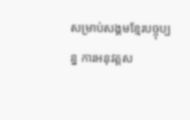សម្រាប់សង្គមខ្មែរបច្ចុប្បន្ន ការអនុវត្តស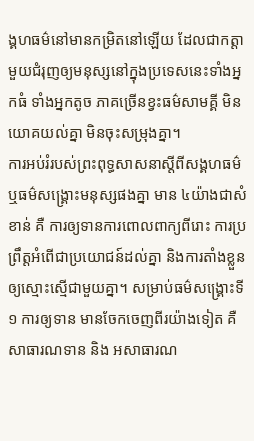ង្គហធម៌នៅមានកម្រិតនៅឡើយ ដែលជាកត្តាមួយជំរុញឲ្យមនុស្សនៅក្នុងប្រទេសនេះទាំងអ្នកធំ ទាំងអ្នកតូច ភាគច្រើនខ្វះធម៌សាមគ្គី មិនយោគយល់គ្នា មិនចុះសម្រុងគ្នា។
ការអប់រំរបស់ព្រះពុទ្ធសាសនាស្ដីពីសង្គហធម៌ ឬធម៌សង្គ្រោះមនុស្សផងគ្នា មាន ៤យ៉ាងជាសំខាន់ គឺ ការឲ្យទានការពោលពាក្យពីរោះ ការប្រព្រឹត្តអំពើជាប្រយោជន៍ដល់គ្នា និងការតាំងខ្លួនឲ្យស្មោះស្មើជាមួយគ្នា។ សម្រាប់ធម៌សង្គ្រោះទី១ ការឲ្យទាន មានចែកចេញពីរយ៉ាងទៀត គឺសាធារណទាន និង អសាធារណ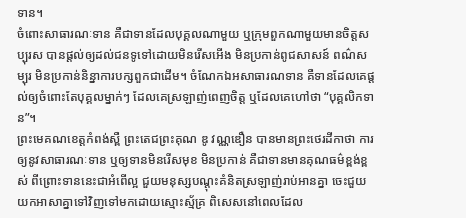ទាន។
ចំពោះសាធារណៈទាន គឺជាទានដែលបុគ្គលណាមួយ ឬក្រុមពួកណាមួយមានចិត្តសប្បុរស បានផ្ដល់ឲ្យដល់ជនទូទៅដោយមិនរើសអើង មិនប្រកាន់ពូជសាសន៍ ពណ៌សម្បុរ មិនប្រកាន់និន្នាការបក្សពួកជាដើម។ ចំណែកឯអសាធារណទាន គឺទានដែលគេផ្ដល់ឲ្យចំពោះតែបុគ្គលម្នាក់ៗ ដែលគេស្រឡាញ់ពេញចិត្ត ឬដែលគេហៅថា “បុគ្គលិកទាន”។
ព្រះមេគណខេត្តកំពង់ស្ពឺ ព្រះតេជព្រះគុណ ឌូ វណ្ណឌឿន បានមានព្រះថេរដីកាថា ការឲ្យនូវសាធារណៈទាន ឬឲ្យទានមិនរើសមុខ មិនប្រកាន់ គឺជាទានមានគុណធម៌ខ្ពង់ខ្ពស់ ពីព្រោះទាននេះជាអំពើល្អ ជួយមនុស្សបណ្ដុះគំនិតស្រឡាញ់រាប់អានគ្នា ចេះជួយយកអាសាគ្នាទៅវិញទៅមកដោយស្មោះស្ម័គ្រ ពិសេសនៅពេលដែល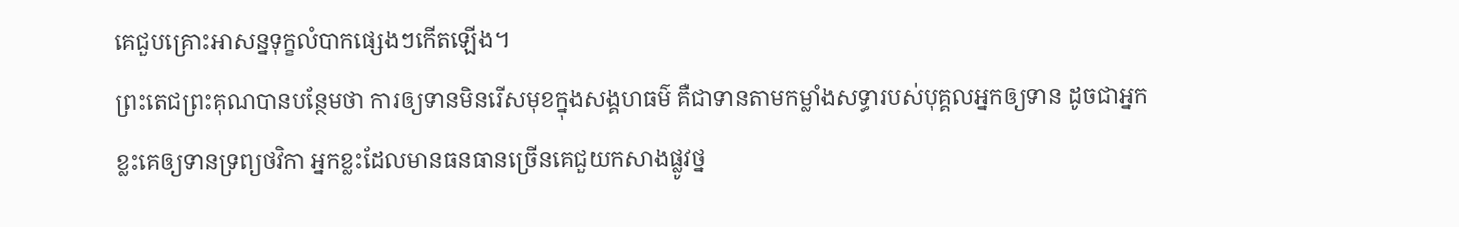គេជួបគ្រោះអាសន្នទុក្ខលំបាកផ្សេងៗកើតឡើង។
ព្រះតេជព្រះគុណបានបន្ថែមថា ការឲ្យទានមិនរើសមុខក្នុងសង្គហធម៌ គឺជាទានតាមកម្លាំងសទ្ធារបស់បុគ្គលអ្នកឲ្យទាន ដូចជាអ្នកខ្លះគេឲ្យទានទ្រព្យថវិកា អ្នកខ្លះដែលមានធនធានច្រើនគេជួយកសាងផ្លូវថ្ន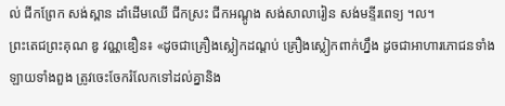ល់ ជីកព្រែក សង់ស្ពាន ដាំដើមឈើ ជីកស្រះ ជីកអណ្ដូង សង់សាលារៀន សង់មន្ទីរពេទ្យ ។ល។
ព្រះតេជព្រះគុណ ឌូ វណ្ណឌឿន៖ «ដូចជាគ្រឿងស្លៀកដណ្ដប់ គ្រឿងស្លៀកពាក់ហ្នឹង ដូចជាអាហារភោជនទាំងឡាយទាំងពួង ត្រូវចេះចែករំលែកទៅដល់គ្នានិង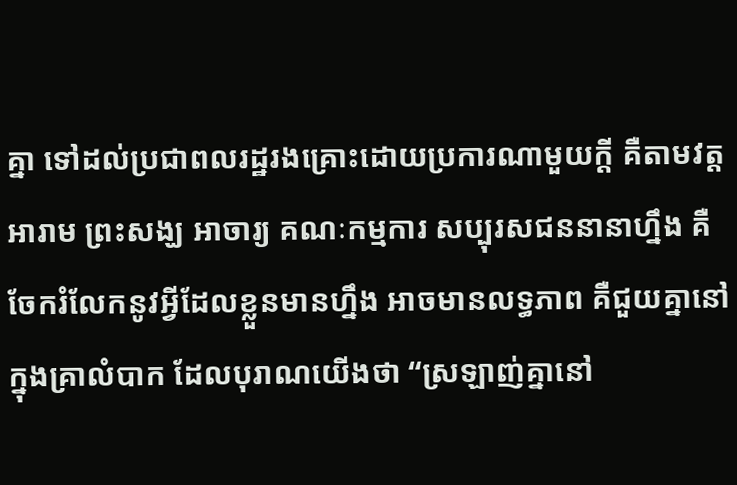គ្នា ទៅដល់ប្រជាពលរដ្ឋរងគ្រោះដោយប្រការណាមួយក្តី គឺតាមវត្តអារាម ព្រះសង្ឃ អាចារ្យ គណៈកម្មការ សប្បុរសជននានាហ្នឹង គឺចែករំលែកនូវអ្វីដែលខ្លួនមានហ្នឹង អាចមានលទ្ធភាព គឺជួយគ្នានៅក្នុងគ្រាលំបាក ដែលបុរាណយើងថា “ស្រឡាញ់គ្នានៅ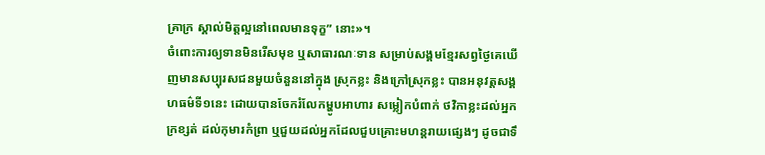គ្រាក្រ ស្គាល់មិត្តល្អនៅពេលមានទុក្ខ” នោះ»។
ចំពោះការឲ្យទានមិនរើសមុខ ឬសាធារណៈទាន សម្រាប់សង្គមខ្មែរសព្វថ្ងៃគេឃើញមានសប្បុរសជនមួយចំនួននៅក្នុង ស្រុកខ្លះ និងក្រៅស្រុកខ្លះ បានអនុវត្តសង្គហធម៌ទី១នេះ ដោយបានចែករំលែកម្ហូបអាហារ សម្លៀកបំពាក់ ថវិកាខ្លះដល់អ្នកក្រខ្សត់ ដល់កុមារកំព្រា ឬជួយដល់អ្នកដែលជួបគ្រោះមហន្តរាយផ្សេងៗ ដូចជាទឹ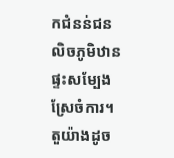កជំនន់ជនលិចភូមិឋាន ផ្ទះសម្បែង ស្រែចំការ។
តួយ៉ាងដូច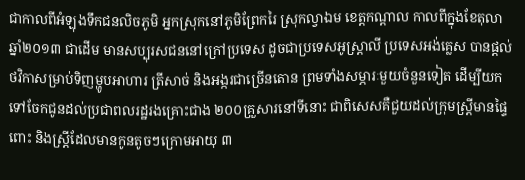ជាកាលពីអំឡុងទឹកជនលិចភូមិ អ្នកស្រុកនៅភូមិព្រែករៃ ស្រុកល្វាឯម ខេត្តកណ្ដាល កាលពីក្នុងខែតុលា ឆ្នាំ២០១៣ ជាដើម មានសប្បុរសជននៅក្រៅប្រទេស ដូចជាប្រទេសអូស្រ្តាលី ប្រទេសអង់គ្លេស បានផ្ដល់ថវិកាសម្រាប់ទិញម្ហូបអាហារ ត្រីសាច់ និងអង្ករជាច្រើនតោន ព្រមទាំងសម្ភារៈមួយចំនួនទៀត ដើម្បីយកទៅចែកជូនដល់ប្រជាពលរដ្ឋរងគ្រោះជាង ២០០គ្រួសារនៅទីនោះ ជាពិសេសគឺជួយដល់ក្រុមស្ត្រីមានផ្ទៃពោះ និងស្ត្រីដែលមានកូនតូចៗក្រោមអាយុ ៣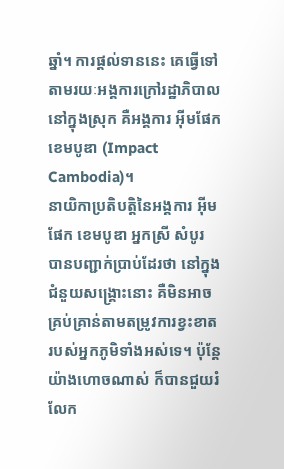ឆ្នាំ។ ការផ្ដល់ទាននេះ គេធ្វើទៅតាមរយៈអង្គការក្រៅរដ្ឋាភិបាលនៅក្នុងស្រុក គឺអង្គការ អ៊ីមផែក ខេមបូឌា (Impact Cambodia)។
នាយិកាប្រតិបត្តិនៃអង្គការ អ៊ីមផែក ខេមបូឌា អ្នកស្រី សំបូរ បានបញ្ជាក់ប្រាប់ដែរថា នៅក្នុងជំនួយសង្គ្រោះនោះ គឺមិនអាចគ្រប់គ្រាន់តាមតម្រូវការខ្វះខាតរបស់អ្នកភូមិទាំងអស់ទេ។ ប៉ុន្តែយ៉ាងហោចណាស់ ក៏បានជួយរំលែក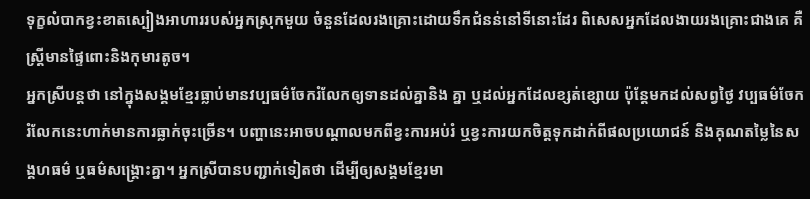ទុក្ខលំបាកខ្វះខាតស្បៀងអាហាររបស់អ្នកស្រុកមួយ ចំនួនដែលរងគ្រោះដោយទឹកជំនន់នៅទីនោះដែរ ពិសេសអ្នកដែលងាយរងគ្រោះជាងគេ គឺស្ត្រីមានផ្ទៃពោះនិងកុមារតូច។
អ្នកស្រីបន្តថា នៅក្នុងសង្គមខ្មែរធ្លាប់មានវប្បធម៌ចែករំលែកឲ្យទានដល់គ្នានិង គ្នា ឬដល់អ្នកដែលខ្សត់ខ្សោយ ប៉ុន្តែមកដល់សព្វថ្ងៃ វប្បធម៌ចែករំលែកនេះហាក់មានការធ្លាក់ចុះច្រើន។ បញ្ហានេះអាចបណ្ដាលមកពីខ្វះការអប់រំ ឬខ្វះការយកចិត្តទុកដាក់ពីផលប្រយោជន៍ និងគុណតម្លៃនៃសង្គហធម៌ ឬធម៌សង្គ្រោះគ្នា។ អ្នកស្រីបានបញ្ជាក់ទៀតថា ដើម្បីឲ្យសង្គមខ្មែរមា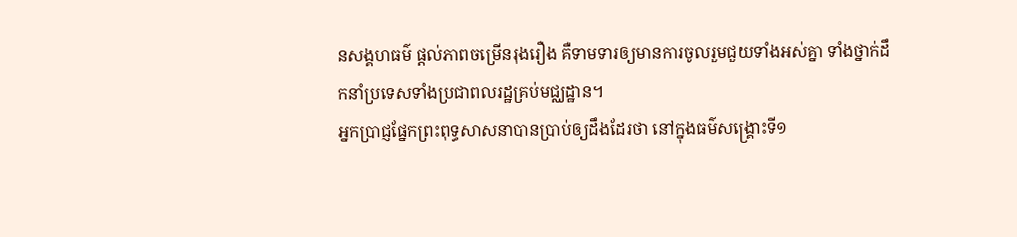នសង្គហធម៌ ផ្ដល់ភាពចម្រើនរុងរឿង គឺទាមទារឲ្យមានការចូលរួមជួយទាំងអស់គ្នា ទាំងថ្នាក់ដឹកនាំប្រទេសទាំងប្រជាពលរដ្ឋគ្រប់មជ្ឈដ្ឋាន។
អ្នកប្រាជ្ញផ្នែកព្រះពុទ្ធសាសនាបានប្រាប់ឲ្យដឹងដែរថា នៅក្នុងធម៌សង្គ្រោះទី១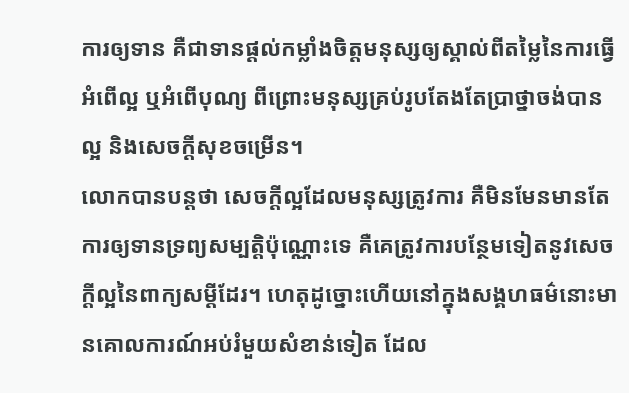ការឲ្យទាន គឺជាទានផ្ដល់កម្លាំងចិត្តមនុស្សឲ្យស្គាល់ពីតម្លៃនៃការធ្វើ អំពើល្អ ឬអំពើបុណ្យ ពីព្រោះមនុស្សគ្រប់រូបតែងតែប្រាថ្នាចង់បានល្អ និងសេចក្ដីសុខចម្រើន។
លោកបានបន្តថា សេចក្ដីល្អដែលមនុស្សត្រូវការ គឺមិនមែនមានតែការឲ្យទានទ្រព្យសម្បត្តិប៉ុណ្ណោះទេ គឺគេត្រូវការបន្ថែមទៀតនូវសេចក្ដីល្អនៃពាក្យសម្ដីដែរ។ ហេតុដូច្នោះហើយនៅក្នុងសង្គហធម៌នោះមានគោលការណ៍អប់រំមួយសំខាន់ទៀត ដែល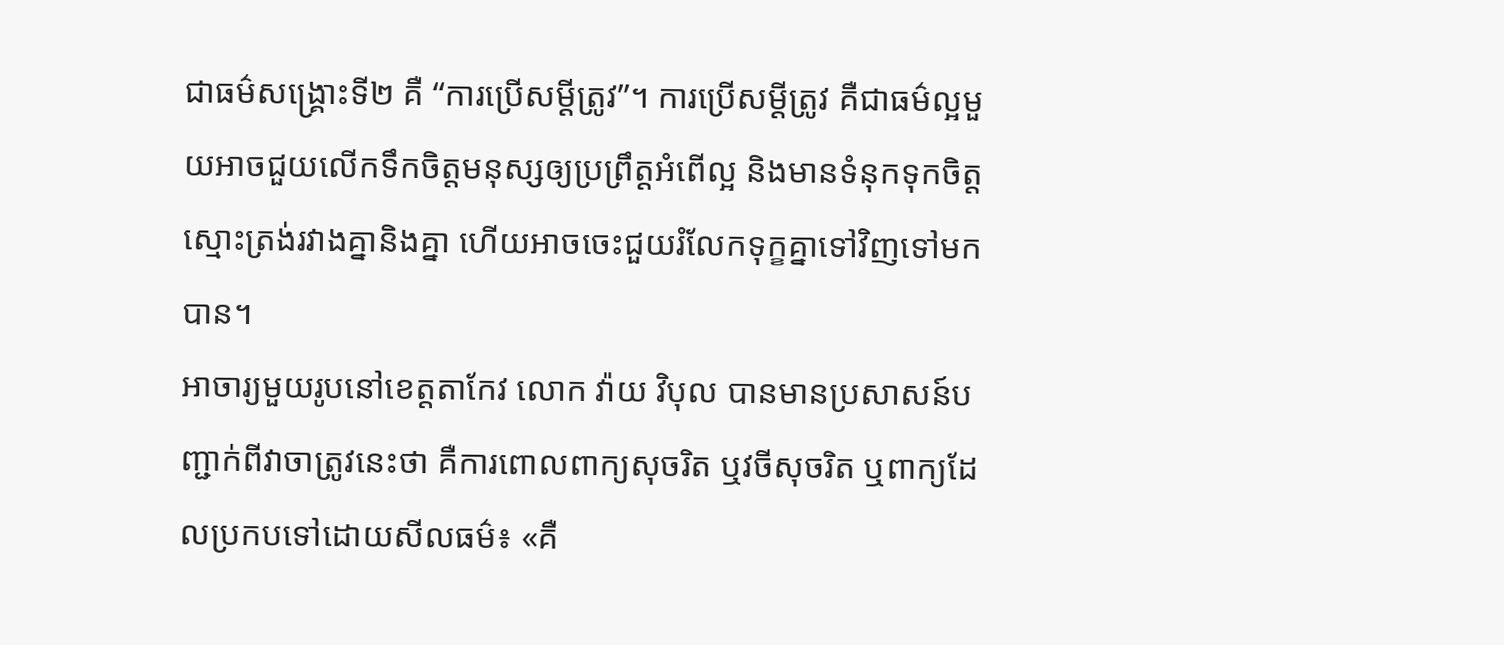ជាធម៌សង្គ្រោះទី២ គឺ “ការប្រើសម្ដីត្រូវ”។ ការប្រើសម្ដីត្រូវ គឺជាធម៌ល្អមួយអាចជួយលើកទឹកចិត្តមនុស្សឲ្យប្រព្រឹត្តអំពើល្អ និងមានទំនុកទុកចិត្តស្មោះត្រង់រវាងគ្នានិងគ្នា ហើយអាចចេះជួយរំលែកទុក្ខគ្នាទៅវិញទៅមកបាន។
អាចារ្យមួយរូបនៅខេត្តតាកែវ លោក វ៉ាយ វិបុល បានមានប្រសាសន៍បញ្ជាក់ពីវាចាត្រូវនេះថា គឺការពោលពាក្យសុចរិត ឬវចីសុចរិត ឬពាក្យដែលប្រកបទៅដោយសីលធម៌៖ «គឺ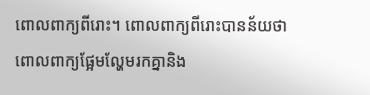ពោលពាក្យពីរោះ។ ពោលពាក្យពីរោះបានន័យថា ពោលពាក្យផ្អែមល្ហែមរកគ្នានិង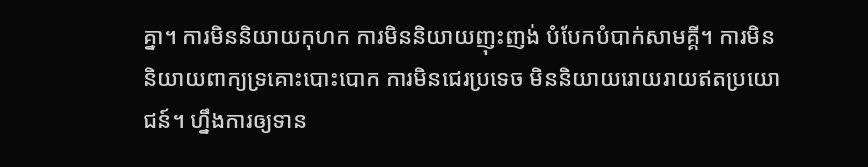គ្នា។ ការមិននិយាយកុហក ការមិននិយាយញុះញង់ បំបែកបំបាក់សាមគ្គី។ ការមិននិយាយពាក្យទ្រគោះបោះបោក ការមិនជេរប្រទេច មិននិយាយរោយរាយឥតប្រយោជន៍។ ហ្នឹងការឲ្យទាន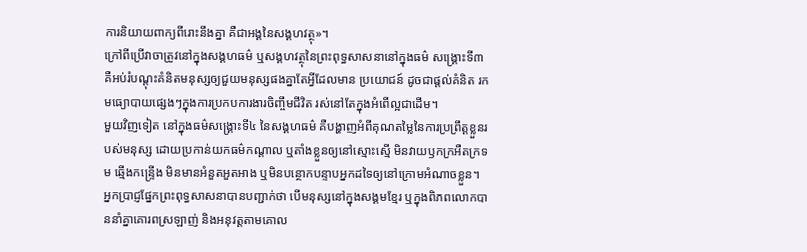ការនិយាយពាក្យពីរោះនឹងគ្នា គឺជាអង្គនៃសង្គហវត្ថុ»។
ក្រៅពីប្រើវាចាត្រូវនៅក្នុងសង្គហធម៌ ឬសង្គហវត្ថុនៃព្រះពុទ្ធសាសនានៅក្នុងធម៌ សង្គ្រោះទី៣ គឺអប់រំបណ្ដុះគំនិតមនុស្សឲ្យជួយមនុស្សផងគ្នាតែអ្វីដែលមាន ប្រយោជន៍ ដូចជាផ្ដល់គំនិត រកមធ្យោបាយផ្សេងៗក្នុងការប្រកបការងារចិញ្ចឹមជីវិត រស់នៅតែក្នុងអំពើល្អជាដើម។
មួយវិញទៀត នៅក្នុងធម៌សង្គ្រោះទី៤ នៃសង្គហធម៌ គឺបង្ហាញអំពីគុណតម្លៃនៃការប្រព្រឹត្តខ្លួនរបស់មនុស្ស ដោយប្រកាន់យកធម៌កណ្ដាល ឬតាំងខ្លួនឲ្យនៅស្មោះស្មើ មិនវាយឫកក្រអឺតក្រទម ឆ្មើងកន្ទ្រើង មិនមានអំនួតអួតអាង ឬមិនបន្ថោកបន្ទាបអ្នកដទៃឲ្យនៅក្រោមអំណាចខ្លួន។
អ្នកប្រាជ្ញផ្នែកព្រះពុទ្ធសាសនាបានបញ្ជាក់ថា បើមនុស្សនៅក្នុងសង្គមខ្មែរ ឬក្នុងពិភពលោកបាននាំគ្នាគោរពស្រឡាញ់ និងអនុវត្តតាមគោល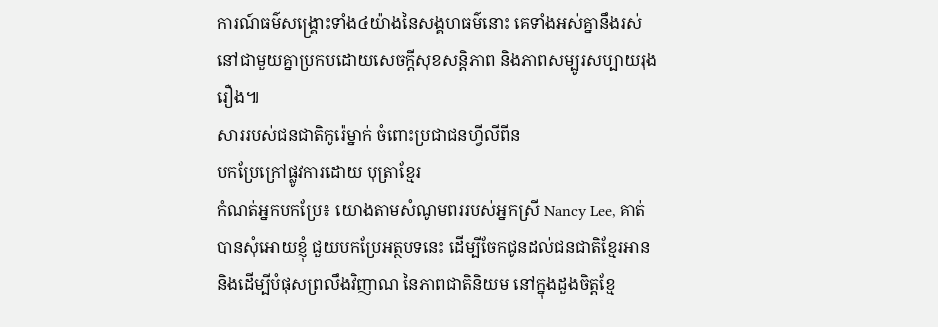ការណ៍ធម៌សង្គ្រោះទាំង៤យ៉ាងនៃសង្គហធម៌នោះ គេទាំងអស់គ្នានឹងរស់នៅជាមួយគ្នាប្រកបដោយសេចក្ដីសុខសន្តិភាព និងភាពសម្បូរសប្បាយរុងរឿង៕
សាររបស់ជនជាតិកូរ៉េម្នាក់ ចំពោះប្រជាជនហ្វីលីពីន
បកប្រែក្រៅផ្លូវការដោយ បុត្រាខ្មែរ
កំណត់អ្នកបកប្រែ៖ យោងតាមសំណូមពររបស់អ្នកស្រី Nancy Lee, គាត់បានសុំអោយខ្ញុំ ជួយបកប្រែអត្ថបទនេះ ដើម្បីចែកជូនដល់ជនជាតិខ្មែរអាន និងដើម្បីបំផុសព្រលឹងវិញាណ នៃភាពជាតិនិយម នៅក្នុងដួងចិត្តខ្មែ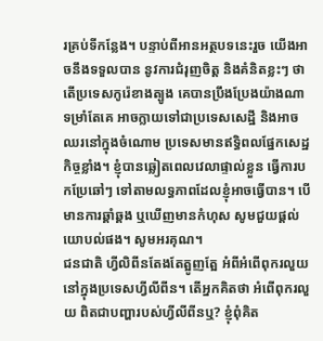រគ្រប់ទីកន្លែង។ បន្ទាប់ពីអានអត្ថបទនេះរួច យើងអាចនឹងទទួលបាន នូវការជំរុញចិត្ត និងគំនិតខ្លះៗ ថាតើប្រទេសកូរ៉េខាងត្បូង គេបានប្រឹងប្រែងយ៉ាងណា ទម្រាំតែគេ អាចក្លាយទៅជាប្រទេសសេដ្ឋី និងអាចឈរនៅក្នុងចំណោម ប្រទេសមានឥទ្ធិពលផ្នែកសេដ្ឋកិច្ចខ្លាំង។ ខ្ញុំបានឆ្លៀតពេលវេលាផ្ទាល់ខ្លួន ធ្វើការបកប្រែឆៅៗ ទៅតាមលទ្ធភាពដែលខ្ញុំអាចធ្វើបាន។ បើមានការឆ្គាំឆ្គង ឬឃើញមានកំហុស សូមជួយផ្ដល់យោបល់ផង។ សូមអរគុណ។
ជនជាតិ ហ្វីលិពីនតែងតែត្អូញត្អែ អំពីអំពើពុករលួយនៅក្នុងប្រទេសហ្វីលីពីន។ តើអ្នកគិតថា អំពើពុករលួយ ពិតជាបញ្ហារបស់ហ្វីលីពីនឬ? ខ្ញុំពុំគិត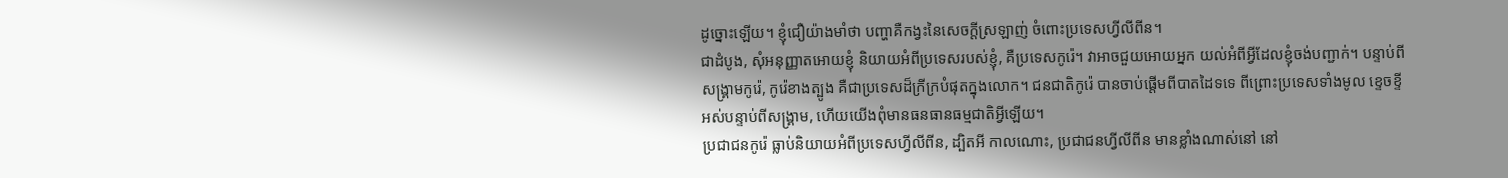ដូច្នោះឡើយ។ ខ្ញុំជឿយ៉ាងមាំថា បញ្ហាគឺកង្វះនៃសេចក្ដីស្រឡាញ់ ចំពោះប្រទេសហ្វីលីពីន។
ជាដំបូង, សុំអនុញ្ញាតអោយខ្ញុំ និយាយអំពីប្រទេសរបស់ខ្ញុំ, គឺប្រទេសកូរ៉េ។ វាអាចជួយអោយអ្នក យល់អំពីអ្វីដែលខ្ញុំចង់បញ្ជាក់។ បន្ទាប់ពីសង្គ្រាមកូរ៉េ, កូរ៉េខាងត្បូង គឺជាប្រទេសដ៏ក្រីក្របំផុតក្នុងលោក។ ជនជាតិកូរ៉េ បានចាប់ផ្ដើមពីបាតដៃទទេ ពីព្រោះប្រទេសទាំងមូល ខ្ទេចខ្ទីអស់បន្ទាប់ពីសង្គ្រាម, ហើយយើងពុំមានធនធានធម្មជាតិអ្វីឡើយ។
ប្រជាជនកូរ៉េ ធ្លាប់និយាយអំពីប្រទេសហ្វីលីពីន, ដ្បិតអី កាលណោះ, ប្រជាជនហ្វីលីពីន មានខ្លាំងណាស់នៅ នៅ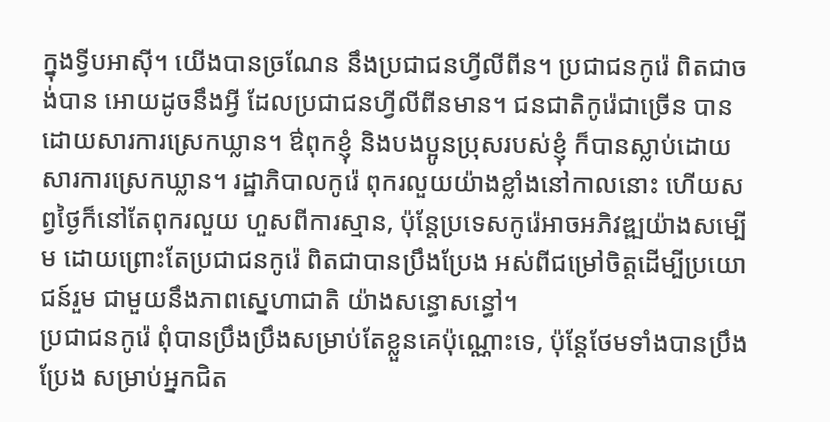ក្នុងទ្វីបអាស៊ី។ យើងបានច្រណែន នឹងប្រជាជនហ្វីលីពីន។ ប្រជាជនកូរ៉េ ពិតជាចង់បាន អោយដូចនឹងអ្វី ដែលប្រជាជនហ្វីលីពីនមាន។ ជនជាតិកូរ៉េជាច្រើន បានដោយសារការស្រេកឃ្លាន។ ឳពុកខ្ញុំ និងបងប្អូនប្រុសរបស់ខ្ញុំ ក៏បានស្លាប់ដោយសារការស្រេកឃ្លាន។ រដ្ឋាភិបាលកូរ៉េ ពុករលួយយ៉ាងខ្លាំងនៅកាលនោះ ហើយសព្វថ្ងៃក៏នៅតែពុករលួយ ហួសពីការស្មាន, ប៉ុន្តែប្រទេសកូរ៉េអាចអភិវឌ្ឍយ៉ាងសម្បើម ដោយព្រោះតែប្រជាជនកូរ៉េ ពិតជាបានប្រឹងប្រែង អស់ពីជម្រៅចិត្តដើម្បីប្រយោជន៍រួម ជាមួយនឹងភាពស្នេហាជាតិ យ៉ាងសន្ធោសន្ធៅ។
ប្រជាជនកូរ៉េ ពុំបានប្រឹងប្រឹងសម្រាប់តែខ្លួនគេប៉ុណ្ណោះទេ, ប៉ុន្តែថែមទាំងបានប្រឹងប្រែង សម្រាប់អ្នកជិត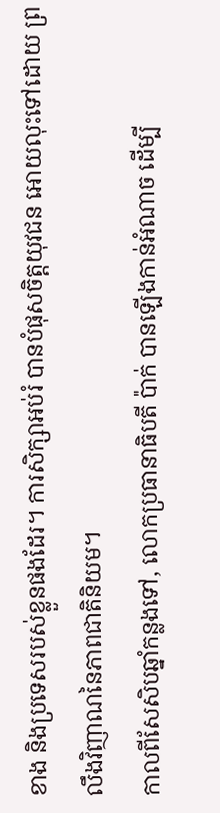ខាង និងប្រទេសរបស់ខ្លួនផងដែរ។ ការសិក្សាអប់រំ បានបំផុសចិត្តយុវជន អោយលុះទៅដោយ ព្រលឹងវិញាណនៃភាពជាតិនិយម។
កាលពីសែសិបឆ្នាំកន្លងទៅ, លោកប្រធានាធិបតី ប៉ាក់ បានឡើងកាន់អំណាច ដើម្បី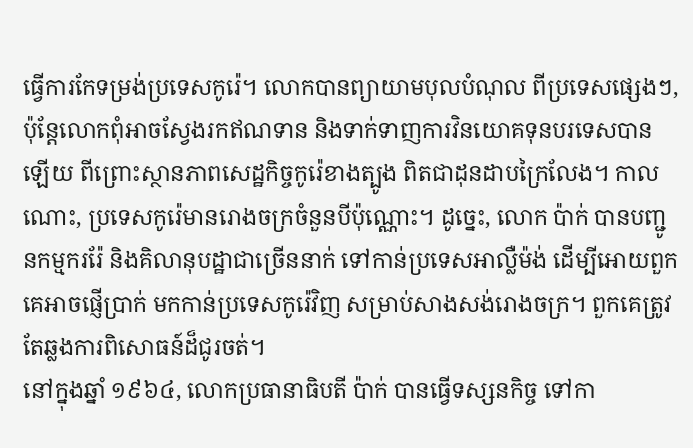ធ្វើការកែទម្រង់ប្រទេសកូរ៉េ។ លោកបានព្យាយាមបុលបំណុល ពីប្រទេសផ្សេងៗ, ប៉ុន្តែលោកពុំអាចស្វែងរកឥណទាន និងទាក់ទាញការវិនយោគទុនបរទេសបានឡើយ ពីព្រោះស្ថានភាពសេដ្ឋកិច្ចកូរ៉េខាងត្បូង ពិតជាដុនដាបក្រៃលែង។ កាលណោះ, ប្រទេសកូរ៉េមានរោងចក្រចំនួនបីប៉ុណ្ណោះ។ ដូច្នេះ, លោក ប៉ាក់ បានបញ្ជូនកម្មកររ៉ែ និងគិលានុបដ្ឋាជាច្រើននាក់ ទៅកាន់ប្រទេសអាល្លឺម៉ង់ ដើម្បីអោយពួកគេអាចផ្ញើប្រាក់ មកកាន់ប្រទេសកូរ៉េវិញ សម្រាប់សាងសង់រោងចក្រ។ ពួកគេត្រូវតែឆ្លងការពិសោធន៍ដ៏ជូរចត់។
នៅក្នុងឆ្នាំ ១៩៦៤, លោកប្រធានាធិបតី ប៉ាក់ បានធ្វើទស្សនកិច្ច ទៅកា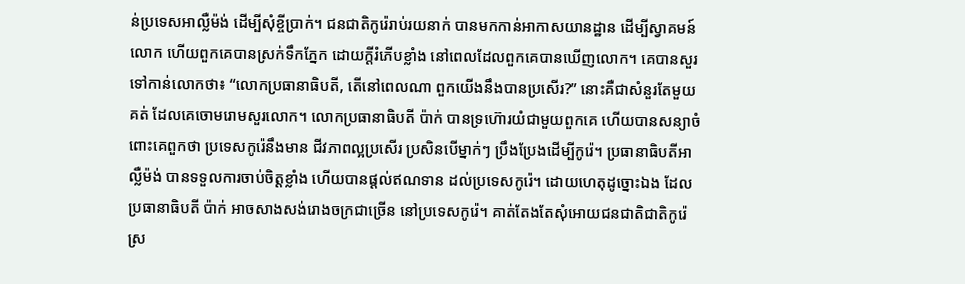ន់ប្រទេសអាល្លឺម៉ង់ ដើម្បីសុំខ្ចីប្រាក់។ ជនជាតិកូរ៉េរាប់រយនាក់ បានមកកាន់អាកាសយានដ្ឋាន ដើម្បីស្វាគមន៍លោក ហើយពួកគេបានស្រក់ទឹកភ្នែក ដោយក្ដីរំភើបខ្លាំង នៅពេលដែលពួកគេបានឃើញលោក។ គេបានសួរទៅកាន់លោកថា៖ “លោកប្រធានាធិបតី, តើនៅពេលណា ពួកយើងនឹងបានប្រសើរ?” នោះគឺជាសំនួរតែមួយគត់ ដែលគេចោមរោមសួរលោក។ លោកប្រធានាធិបតី ប៉ាក់ បានទ្រហ៊ោរយំជាមួយពួកគេ ហើយបានសន្យាចំពោះគេពួកថា ប្រទេសកូរ៉េនឹងមាន ជីវភាពល្អប្រសើរ ប្រសិនបើម្នាក់ៗ ប្រឹងប្រែងដើម្បីកូរ៉េ។ ប្រធានាធិបតីអាល្លឺម៉ង់ បានទទួលការចាប់ចិត្តខ្លាំង ហើយបានផ្ដល់ឥណទាន ដល់ប្រទេសកូរ៉េ។ ដោយហេតុដូច្នោះឯង ដែលប្រធានាធិបតី ប៉ាក់ អាចសាងសង់រោងចក្រជាច្រើន នៅប្រទេសកូរ៉េ។ គាត់តែងតែសុំអោយជនជាតិជាតិកូរ៉េ ស្រ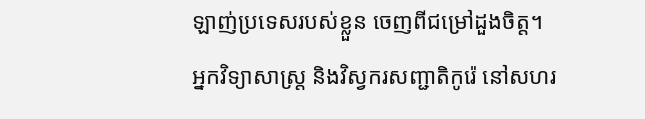ឡាញ់ប្រទេសរបស់ខ្លួន ចេញពីជម្រៅដួងចិត្ត។
អ្នកវិទ្យាសាស្ត្រ និងវិស្វករសញ្ជាតិកូរ៉េ នៅសហរ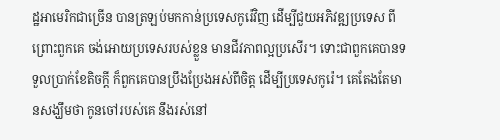ដ្ឋអាមេរិកជាច្រើន បានត្រឡប់មកកាន់ប្រទេសកូរ៉េវិញ ដើម្បីជួយអភិវឌ្ឍប្រទេស ពីព្រោះពួកគេ ចង់អោយប្រទេសរបស់ខ្លួន មានជីវភាពល្អប្រសើរ។ ទោះជាពួកគេបានទទួលប្រាក់ខែតិចក្ដី ក៏ពួកគេបានប្រឹងប្រែងអស់ពីចិត្ត ដើម្បីប្រទេសកូរ៉េ។ គេតែងតែមានសង្ឃឹមថា កូនចៅរបស់គេ នឹងរស់នៅ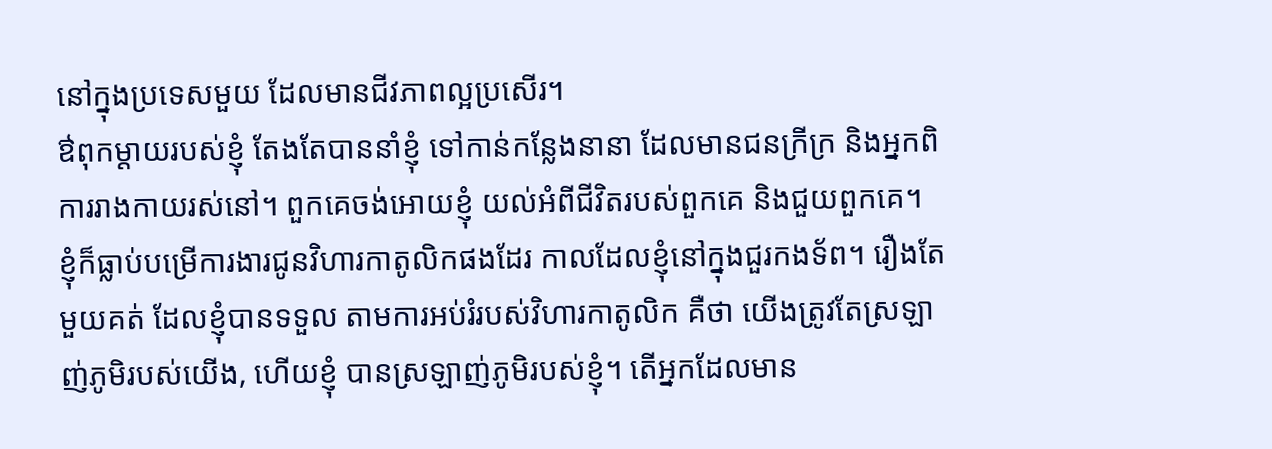នៅក្នុងប្រទេសមួយ ដែលមានជីវភាពល្អប្រសើរ។
ឳពុកម្ដាយរបស់ខ្ញុំ តែងតែបាននាំខ្ញុំ ទៅកាន់កន្លែងនានា ដែលមានជនក្រីក្រ និងអ្នកពិការរាងកាយរស់នៅ។ ពួកគេចង់អោយខ្ញុំ យល់អំពីជីវិតរបស់ពួកគេ និងជួយពួកគេ។ ខ្ញុំក៏ធ្លាប់បម្រើការងារជូនវិហារកាតូលិកផងដែរ កាលដែលខ្ញុំនៅក្នុងជួរកងទ័ព។ រឿងតែមួយគត់ ដែលខ្ញុំបានទទួល តាមការអប់រំរបស់វិហារកាតូលិក គឺថា យើងត្រូវតែស្រឡាញ់ភូមិរបស់យើង, ហើយខ្ញុំ បានស្រឡាញ់ភូមិរបស់ខ្ញុំ។ តើអ្នកដែលមាន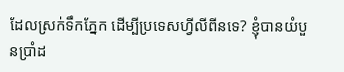ដែលស្រក់ទឹកភ្នែក ដើម្បីប្រទេសហ្វីលីពីនទេ? ខ្ញុំបានយំបួនប្រាំដ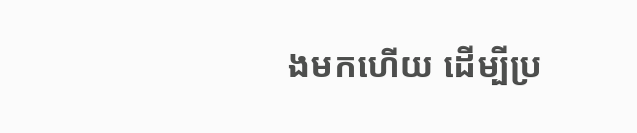ងមកហើយ ដើម្បីប្រ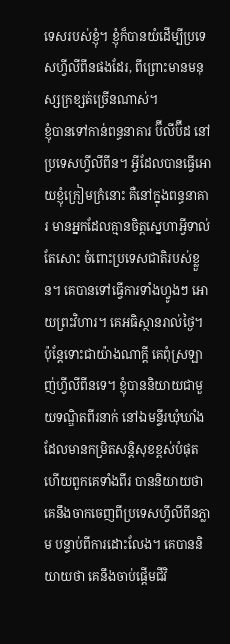ទេសរបស់ខ្ញុំ។ ខ្ញុំក៏បានយំដើម្បីប្រទេសហ្វីលីពីនផងដែរ, ពីព្រោះមានមនុស្សក្រខ្សត់ច្រើនណាស់។
ខ្ញុំបានទៅកាន់ពន្ធនាគារ ប៊ីលីប៊ីដ នៅប្រទេសហ្វីលីពីន។ អ្វីដែលបានធ្វើអោយខ្ញុំក្រៀមក្រំនោះ គឺនៅក្នុងពន្ធនាគារ មានអ្នកដែលគ្មានចិត្តស្នេហាអ្វីទាល់តែសោះ ចំពោះប្រទេសជាតិរបស់ខ្លួន។ គេបានទៅធ្វើការទាំងហ្វូងៗ អោយព្រះវិហារ។ គេអធិស្ថានរាល់ថ្ងៃ។ ប៉ុន្តែទោះជាយ៉ាងណាក្ដី គេពុំស្រឡាញ់ហ្វីលីពីនទេ។ ខ្ញុំបាននិយាយជាមួយទណ្ឌិតពីរនាក់ នៅឯមន្ទីរឃុំឃាំងដែលមានកម្រិតសន្តិសុខខ្ពស់បំផុត ហើយពួកគេទាំងពីរ បាននិយាយថា គេនឹងចាកចេញពីប្រទេសហ្វីលីពីនភ្លាម បន្ទាប់ពីការដោះលែង។ គេបាននិយាយថា គេនឹងចាប់ផ្ដើមជីវិ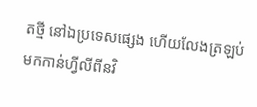តថ្មី នៅឯប្រទេសផ្សេង ហើយលែងត្រឡប់មកកាន់ហ្វីលីពីនវិ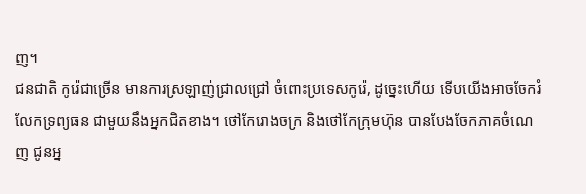ញ។
ជនជាតិ កូរ៉េជាច្រើន មានការស្រឡាញ់ជ្រាលជ្រៅ ចំពោះប្រទេសកូរ៉េ, ដូច្នេះហើយ ទើបយើងអាចចែករំលែកទ្រព្យធន ជាមួយនឹងអ្នកជិតខាង។ ថៅកែរោងចក្រ និងថៅកែក្រុមហ៊ុន បានបែងចែកភាគចំណេញ ជូនអ្ន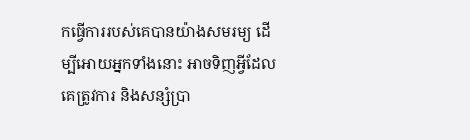កធ្វើការរបស់គេបានយ៉ាងសមរម្យ ដើម្បីអោយអ្នកទាំងនោះ អាចទិញអ្វីដែលគេត្រូវការ និងសន្សំប្រា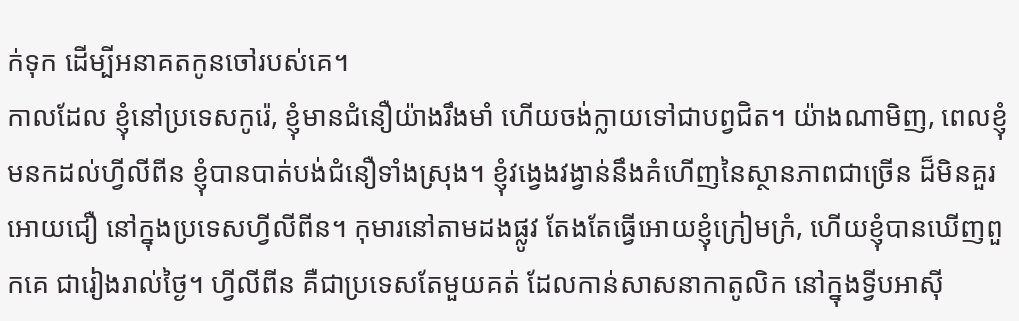ក់ទុក ដើម្បីអនាគតកូនចៅរបស់គេ។
កាលដែល ខ្ញុំនៅប្រទេសកូរ៉េ, ខ្ញុំមានជំនឿយ៉ាងរឹងមាំ ហើយចង់ក្លាយទៅជាបព្វជិត។ យ៉ាងណាមិញ, ពេលខ្ញុំមនកដល់ហ្វីលីពីន ខ្ញុំបានបាត់បង់ជំនឿទាំងស្រុង។ ខ្ញុំវង្វេងវង្វាន់នឹងគំហើញនៃស្ថានភាពជាច្រើន ដ៏មិនគួរអោយជឿ នៅក្នុងប្រទេសហ្វីលីពីន។ កុមារនៅតាមដងផ្លូវ តែងតែធ្វើអោយខ្ញុំក្រៀមក្រំ, ហើយខ្ញុំបានឃើញពួកគេ ជារៀងរាល់ថ្ងៃ។ ហ្វីលីពីន គឺជាប្រទេសតែមួយគត់ ដែលកាន់សាសនាកាតូលិក នៅក្នុងទ្វីបអាស៊ី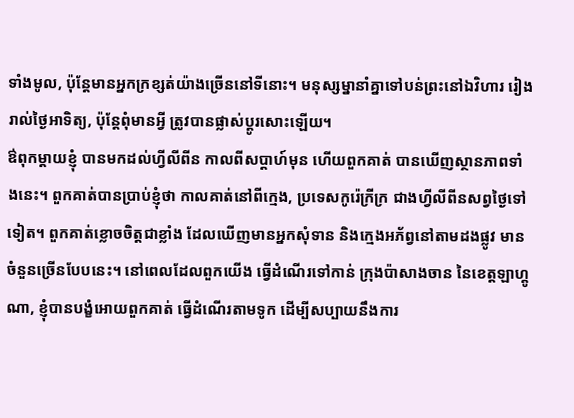ទាំងមូល, ប៉ុន្តែមានអ្នកក្រខ្សត់យ៉ាងច្រើននៅទីនោះ។ មនុស្សម្នានាំគ្នាទៅបន់ព្រះនៅឯវិហារ រៀងរាល់ថ្ងៃអាទិត្យ, ប៉ុន្តែពុំមានអ្វី ត្រូវបានផ្លាស់ប្ដូរសោះឡើយ។
ឳពុកម្ដាយខ្ញុំ បានមកដល់ហ្វីលីពីន កាលពីសប្តាហ៍មុន ហើយពួកគាត់ បានឃើញស្ថានភាពទាំងនេះ។ ពួកគាត់បានប្រាប់ខ្ញុំថា កាលគាត់នៅពីក្មេង, ប្រទេសកូរ៉េក្រីក្រ ជាងហ្វីលីពីនសព្វថ្ងៃទៅទៀត។ ពួកគាត់ខ្លោចចិត្តជាខ្លាំង ដែលឃើញមានអ្នកសុំទាន និងក្មេងអភ័ព្វនៅតាមដងផ្លូវ មានចំនួនច្រើនបែបនេះ។ នៅពេលដែលពួកយើង ធ្វើដំណើរទៅកាន់ ក្រុងប៉ាសាងចាន នៃខេត្តឡាហ្គូណា, ខ្ញុំបានបង្ខំអោយពួកគាត់ ធ្វើដំណើរតាមទូក ដើម្បីសប្បាយនឹងការ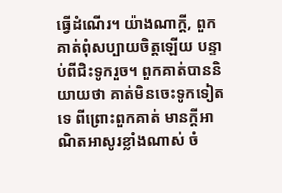ធ្វើដំណើរ។ យ៉ាងណាក្ដី, ពួកគាត់ពុំសប្បាយចិត្តឡើយ បន្ទាប់ពីជិះទូករួច។ ពួកគាត់បាននិយាយថា គាត់មិនចេះទូកទៀតទេ ពីព្រោះពួកគាត់ មានក្ដីអាណិតអាសូរខ្លាំងណាស់ ចំ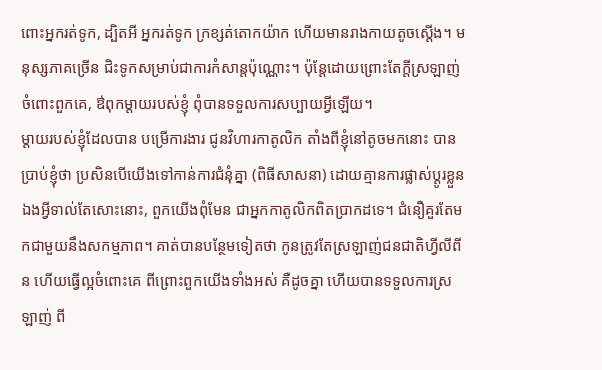ពោះអ្នករត់ទូក, ដ្បិតអី អ្នករត់ទូក ក្រខ្សត់តោកយ៉ាក ហើយមានរាងកាយតូចស្ដើង។ មនុស្សភាគច្រើន ជិះទូកសម្រាប់ជាការកំសាន្តប៉ុណ្ណោះ។ ប៉ុន្តែដោយព្រោះតែក្ដីស្រឡាញ់ចំពោះពួកគេ, ឳពុកម្ដាយរបស់ខ្ញុំ ពុំបានទទួលការសប្បាយអ្វីឡើយ។
ម្ដាយរបស់ខ្ញុំដែលបាន បម្រើការងារ ជូនវិហារកាតូលិក តាំងពីខ្ញុំនៅតូចមកនោះ បានប្រាប់ខ្ញុំថា ប្រសិនបើយើងទៅកាន់ការជំនុំគ្នា (ពិធីសាសនា) ដោយគ្មានការផ្លាស់ប្ដូរខ្លួនឯងអ្វីទាល់តែសោះនោះ, ពួកយើងពុំមែន ជាអ្នកកាតូលិកពិតប្រាកដទេ។ ជំនឿគួរតែមកជាមួយនឹងសកម្មភាព។ គាត់បានបន្ថែមទៀតថា កូនត្រូវតែស្រឡាញ់ជនជាតិហ្វីលីពីន ហើយធ្វើល្អចំពោះគេ ពីព្រោះពួកយើងទាំងអស់ គឺដូចគ្នា ហើយបានទទួលការស្រឡាញ់ ពី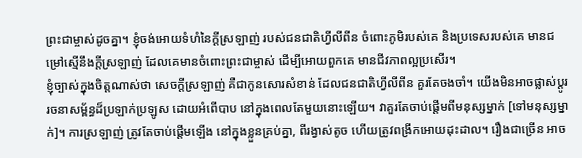ព្រះជាម្ចាស់ដូចគ្នា។ ខ្ញុំចង់អោយទំហំនៃក្ដីស្រឡាញ់ របស់ជនជាតិហ្វីលីពីន ចំពោះភូមិរបស់គេ និងប្រទេសរបស់គេ មានជម្រៅស្មើនឹងក្ដីស្រឡាញ់ ដែលគេមានចំពោះព្រះជាម្ចាស់ ដើម្បីអោយពួកគេ មានជីវភាពល្អប្រសើរ។
ខ្ញុំច្បាស់ក្នុងចិត្តណាស់ថា សេចក្ដីស្រឡាញ់ គឺជាកូនសោរសំខាន់ ដែលជនជាតិហ្វីលីពីន គួរតែចងចាំ។ យើងមិនអាចផ្លាស់ប្ដូរ រចនាសម្ព័ន្ធដ៏ប្រឡាក់ប្រឡូស ដោយអំពើបាប នៅក្នុងពេលតែមួយនោះឡើយ។ វាគួរតែចាប់ផ្ដើមពីមនុស្សម្នាក់ [ទៅមនុស្សម្នាក់]។ ការស្រឡាញ់ ត្រូវតែចាប់ផ្ដើមឡើង នៅក្នុងខ្លួនគ្រប់គ្នា, ពីរង្វាស់តូច ហើយត្រូវពង្រីកអោយដុះដាល។ រឿងជាច្រើន អាច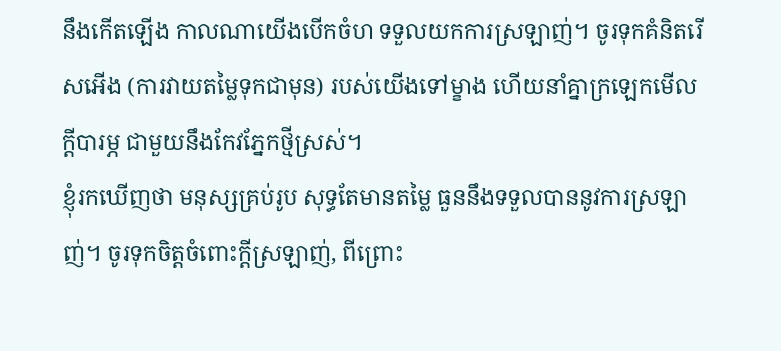នឹងកើតឡើង កាលណាយើងបើកចំហ ទទួលយកការស្រឡាញ់។ ចូរទុកគំនិតរើសអើង (ការវាយតម្លៃទុកជាមុន) របស់យើងទៅម្ខាង ហើយនាំគ្នាក្រឡេកមើលក្ដីបារម្ភ ជាមួយនឹងកែវភ្នែកថ្មីស្រស់។
ខ្ញុំរកឃើញថា មនុស្សគ្រប់រូប សុទ្ធតែមានតម្លៃ ធួននឹងទទួលបាននូវការស្រឡាញ់។ ចូរទុកចិត្តចំពោះក្ដីស្រឡាញ់, ពីព្រោះ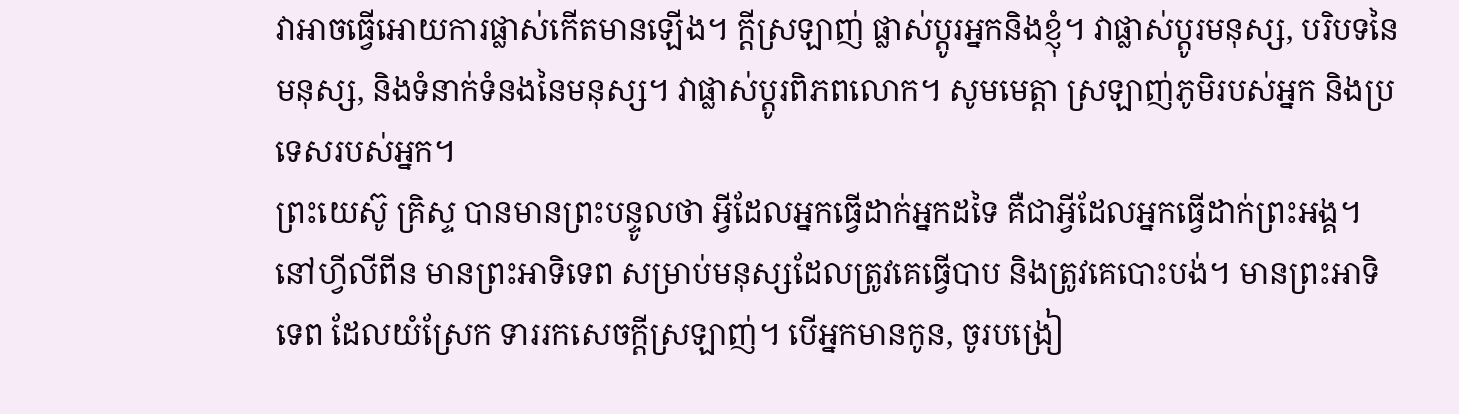វាអាចធ្វើអោយការផ្លាស់កើតមានឡើង។ ក្ដីស្រឡាញ់ ផ្លាស់ប្ដូរអ្នកនិងខ្ញុំ។ វាផ្លាស់ប្ដូរមនុស្ស, បរិបទនៃមនុស្ស, និងទំនាក់ទំនងនៃមនុស្ស។ វាផ្លាស់ប្ដូរពិភពលោក។ សូមមេត្តា ស្រឡាញ់ភូមិរបស់អ្នក និងប្រទេសរបស់អ្នក។
ព្រះយេស៊ូ គ្រិស្ទ បានមានព្រះបន្ទូលថា អ្វីដែលអ្នកធ្វើដាក់អ្នកដទៃ គឺជាអ្វីដែលអ្នកធ្វើដាក់ព្រះអង្គ។ នៅហ្វីលីពីន មានព្រះអាទិទេព សម្រាប់មនុស្សដែលត្រូវគេធ្វើបាប និងត្រូវគេបោះបង់។ មានព្រះអាទិទេព ដែលយំស្រែក ទាររកសេចក្ដីស្រឡាញ់។ បើអ្នកមានកូន, ចូរបង្រៀ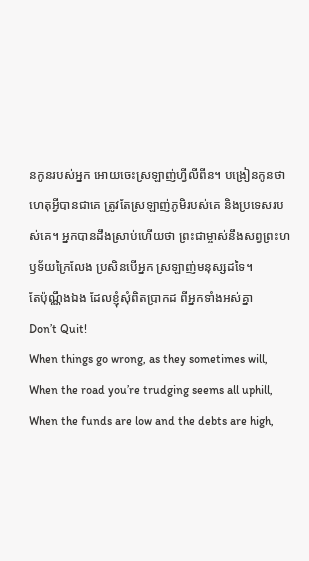នកូនរបស់អ្នក អោយចេះស្រឡាញ់ហ្វីលីពីន។ បង្រៀនកូនថា ហេតុអ្វីបានជាគេ ត្រូវតែស្រឡាញ់ភូមិរបស់គេ និងប្រទេសរបស់គេ។ អ្នកបានដឹងស្រាប់ហើយថា ព្រះជាម្ចាស់នឹងសព្វព្រះហឫទ័យក្រៃលែង ប្រសិនបើអ្នក ស្រឡាញ់មនុស្សដទៃ។
តែប៉ុណ្ណឹងឯង ដែលខ្ញុំសុំពិតប្រាកដ ពីអ្នកទាំងអស់គ្នា
Don’t Quit!
When things go wrong, as they sometimes will,
When the road you’re trudging seems all uphill,
When the funds are low and the debts are high,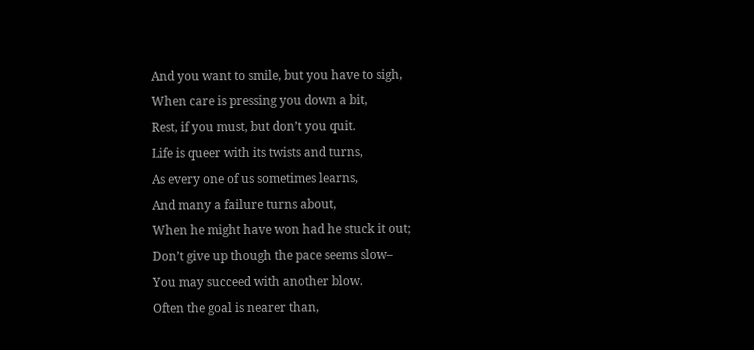And you want to smile, but you have to sigh,
When care is pressing you down a bit,
Rest, if you must, but don’t you quit.
Life is queer with its twists and turns,
As every one of us sometimes learns,
And many a failure turns about,
When he might have won had he stuck it out;
Don’t give up though the pace seems slow–
You may succeed with another blow.
Often the goal is nearer than,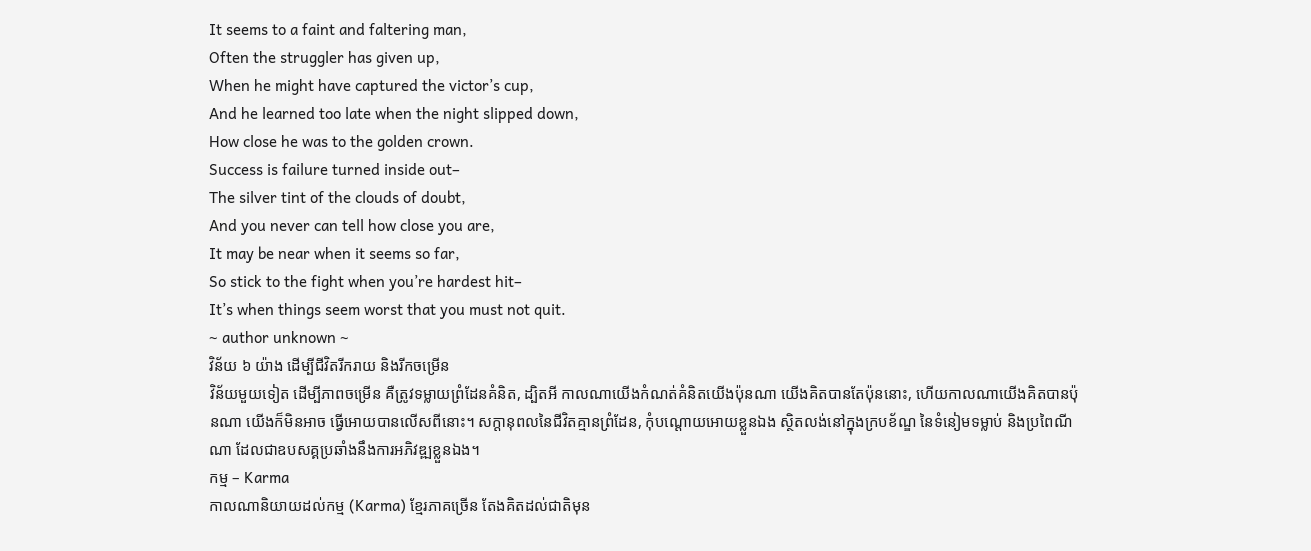It seems to a faint and faltering man,
Often the struggler has given up,
When he might have captured the victor’s cup,
And he learned too late when the night slipped down,
How close he was to the golden crown.
Success is failure turned inside out–
The silver tint of the clouds of doubt,
And you never can tell how close you are,
It may be near when it seems so far,
So stick to the fight when you’re hardest hit–
It’s when things seem worst that you must not quit.
~ author unknown ~
វិន័យ ៦ យ៉ាង ដើម្បីជីវិតរីករាយ និងរីកចម្រើន
វិន័យមួយទៀត ដើម្បីភាពចម្រើន គឺត្រូវទម្លាយព្រំដែនគំនិត, ដ្បិតអី កាលណាយើងកំណត់គំនិតយើងប៉ុនណា យើងគិតបានតែប៉ុននោះ, ហើយកាលណាយើងគិតបានប៉ុនណា យើងក៏មិនអាច ធ្វើអោយបានលើសពីនោះ។ សក្ដានុពលនៃជីវិតគ្មានព្រំដែន, កុំបណ្ដោយអោយខ្លួនឯង ស្ថិតលង់នៅក្នុងក្របខ័ណ្ឌ នៃទំនៀមទម្លាប់ និងប្រពៃណីណា ដែលជាឧបសគ្គប្រឆាំងនឹងការអភិវឌ្ឍខ្លួនឯង។
កម្ម – Karma
កាលណានិយាយដល់កម្ម (Karma) ខ្មែរភាគច្រើន តែងគិតដល់ជាតិមុន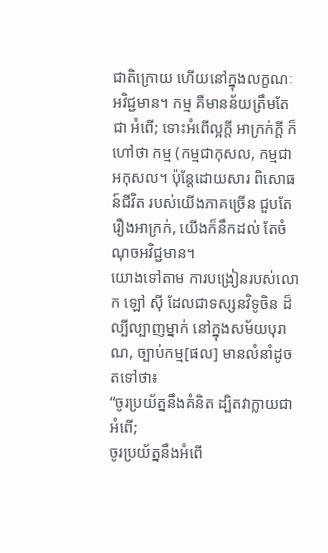ជាតិក្រោយ ហើយនៅក្នុងលក្ខណៈអវិជ្ជមាន។ កម្ម គឺមានន័យត្រឹមតែជា អំពើ; ទោះអំពើល្អក្ដី អាក្រក់ក្ដី ក៏ហៅថា កម្ម (កម្មជាកុសល, កម្មជាអកុសល។ ប៉ុន្តែដោយសារ ពិសោធន៍ជីវិត របស់យើងភាគច្រើន ជួបតែរឿងអាក្រក់, យើងក៏នឹកដល់ តែចំណុចអវិជ្ជមាន។
យោងទៅតាម ការបង្រៀនរបស់លោក ឡៅ ស៊ី ដែលជាទស្សនវិទូចិន ដ៏ល្បីល្បាញម្នាក់ នៅក្នុងសម័យបុរាណ, ច្បាប់កម្ម[ផល] មានលំនាំដូចតទៅថា៖
“ចូរប្រយ័ត្ននឹងគំនិត ដ្បិតវាក្លាយជាអំពើ;
ចូរប្រយ័ត្ននឹងអំពើ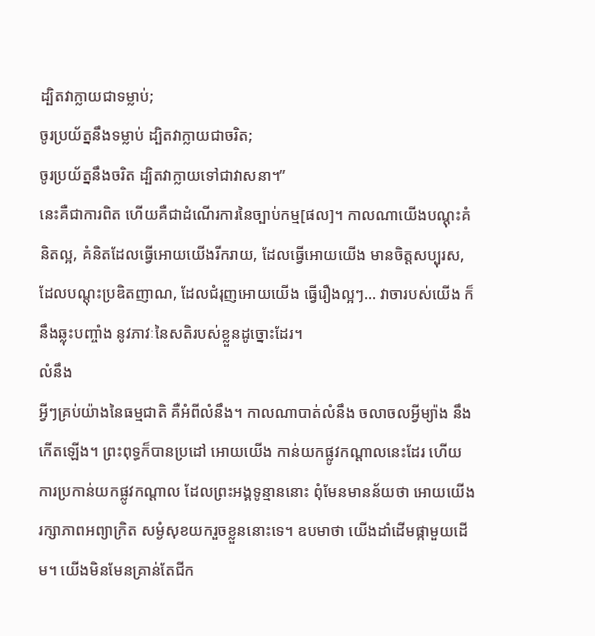ដ្បិតវាក្លាយជាទម្លាប់;
ចូរប្រយ័ត្ននឹងទម្លាប់ ដ្បិតវាក្លាយជាចរិត;
ចូរប្រយ័ត្ននឹងចរិត ដ្បិតវាក្លាយទៅជាវាសនា។”
នេះគឺជាការពិត ហើយគឺជាដំណើរការនៃច្បាប់កម្ម[ផល]។ កាលណាយើងបណ្ដុះគំនិតល្អ, គំនិតដែលធ្វើអោយយើងរីករាយ, ដែលធ្វើអោយយើង មានចិត្តសប្បុរស, ដែលបណ្ដុះប្រឌិតញាណ, ដែលជំរុញអោយយើង ធ្វើរឿងល្អៗ… វាចារបស់យើង ក៏នឹងឆ្លុះបញ្ចាំង នូវភាវៈនៃសតិរបស់ខ្លួនដូច្នោះដែរ។
លំនឹង
អ្វីៗគ្រប់យ៉ាងនៃធម្មជាតិ គឺអំពីលំនឹង។ កាលណាបាត់លំនឹង ចលាចលអ្វីម្យ៉ាង នឹងកើតឡើង។ ព្រះពុទ្ធក៏បានប្រដៅ អោយយើង កាន់យកផ្លូវកណ្ដាលនេះដែរ ហើយការប្រកាន់យកផ្លូវកណ្ដាល ដែលព្រះអង្គទូន្មាននោះ ពុំមែនមានន័យថា អោយយើង រក្សាភាពអព្យាក្រិត សម្ងំសុខយករួចខ្លួននោះទេ។ ឧបមាថា យើងដាំដើមផ្កាមួយដើម។ យើងមិនមែនគ្រាន់តែជីក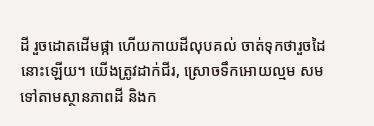ដី រួចដោតដើមផ្កា ហើយកាយដីលុបគល់ ចាត់ទុកថារួចដៃនោះឡើយ។ យើងត្រូវដាក់ជីរ, ស្រោចទឹកអោយល្មម សមទៅតាមស្ថានភាពដី និងក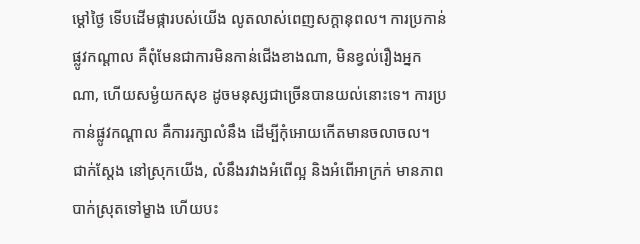ម្ដៅថ្ងៃ ទើបដើមផ្ការបស់យើង លូតលាស់ពេញសក្តានុពល។ ការប្រកាន់ផ្លូវកណ្ដាល គឺពុំមែនជាការមិនកាន់ជើងខាងណា, មិនខ្វល់រឿងអ្នកណា, ហើយសម្ងំយកសុខ ដូចមនុស្សជាច្រើនបានយល់នោះទេ។ ការប្រកាន់ផ្លូវកណ្ដាល គឺការរក្សាលំនឹង ដើម្បីកុំអោយកើតមានចលាចល។
ជាក់ស្តែង នៅស្រុកយើង, លំនឹងរវាងអំពើល្អ និងអំពើអាក្រក់ មានភាពបាក់ស្រុតទៅម្ខាង ហើយបះ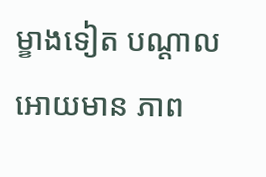ម្ខាងទៀត បណ្ដាលអោយមាន ភាព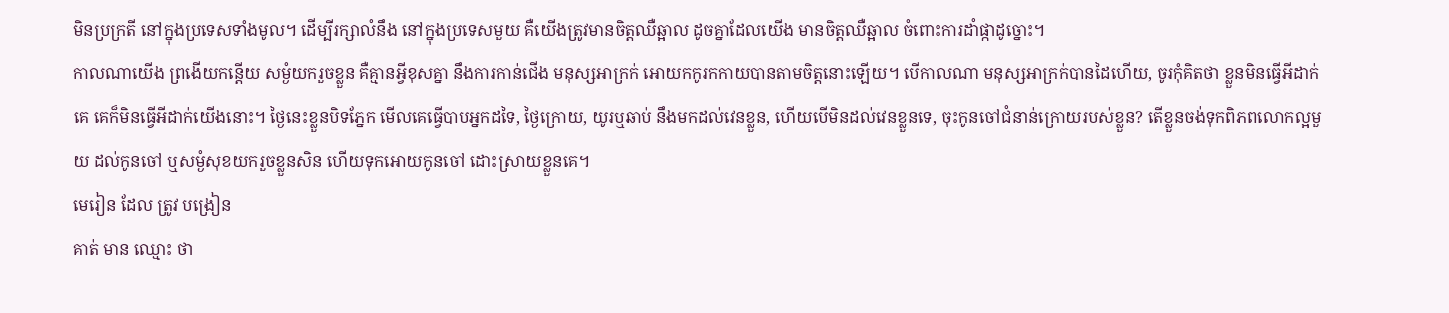មិនប្រក្រតី នៅក្នុងប្រទេសទាំងមូល។ ដើម្បីរក្សាលំនឹង នៅក្នុងប្រទេសមួយ គឺយើងត្រូវមានចិត្តឈឺឆ្អាល ដូចគ្នាដែលយើង មានចិត្តឈឺឆ្អាល ចំពោះការដាំផ្កាដូច្នោះ។
កាលណាយើង ព្រងើយកន្តើយ សម្ងំយករួចខ្លួន គឺគ្មានអ្វីខុសគ្នា នឹងការកាន់ជើង មនុស្សអាក្រក់ អោយកកូរកកាយបានតាមចិត្តនោះឡើយ។ បើកាលណា មនុស្សអាក្រក់បានដៃហើយ, ចូរកុំគិតថា ខ្លួនមិនធ្វើអីដាក់គេ គេក៏មិនធ្វើអីដាក់យើងនោះ។ ថ្ងៃនេះខ្លួនបិទភ្នែក មើលគេធ្វើបាបអ្នកដទៃ, ថ្ងៃក្រោយ, យូរឬឆាប់ នឹងមកដល់វេនខ្លួន, ហើយបើមិនដល់វេនខ្លួនទេ, ចុះកូនចៅជំនាន់ក្រោយរបស់ខ្លួន? តើខ្លួនចង់ទុកពិភពលោកល្អមួយ ដល់កូនចៅ ឬសម្ងំសុខយករួចខ្លួនសិន ហើយទុកអោយកូនចៅ ដោះស្រាយខ្លួនគេ។
មេរៀន ដែល ត្រូវ បង្រៀន
គាត់ មាន ឈ្មោះ ថា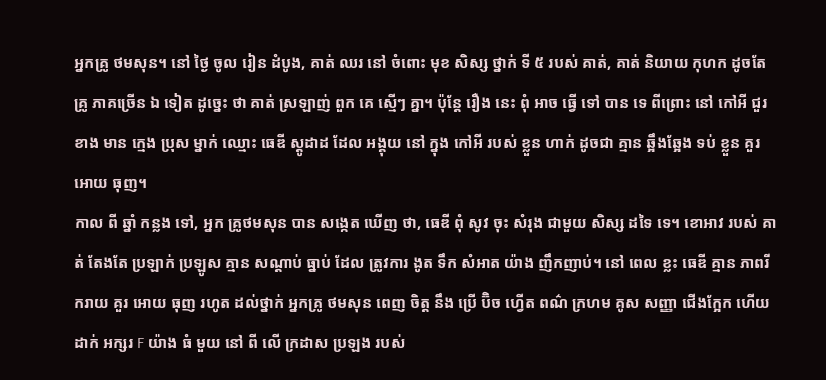អ្នកគ្រូ ថមសុន។ នៅ ថ្ងៃ ចូល រៀន ដំបូង, គាត់ ឈរ នៅ ចំពោះ មុខ សិស្ស ថ្នាក់ ទី ៥ របស់ គាត់, គាត់ និយាយ កុហក ដូចតែ គ្រូ ភាគច្រើន ឯ ទៀត ដូច្នេះ ថា គាត់ ស្រឡាញ់ ពួក គេ ស្មើៗ គ្នា។ ប៉ុន្តែ រឿង នេះ ពុំ អាច ធ្វើ ទៅ បាន ទេ ពីព្រោះ នៅ កៅអី ជួរខាង មាន ក្មេង ប្រុស ម្នាក់ ឈ្មោះ ធេឌី ស្តូដាដ ដែល អង្គុយ នៅ ក្នុង កៅអី របស់ ខ្លួន ហាក់ ដូចជា គ្មាន ឆ្អឹងឆ្អែង ទប់ ខ្លួន គួរ អោយ ធុញ។
កាល ពី ឆ្នាំ កន្លង ទៅ, អ្នក គ្រូថមសុន បាន សង្កេត ឃើញ ថា, ធេឌី ពុំ សូវ ចុះ សំរុង ជាមួយ សិស្ស ដទៃ ទេ។ ខោអាវ របស់ គាត់ តែងតែ ប្រឡាក់ ប្រឡូស គ្មាន សណ្ដាប់ ធ្នាប់ ដែល ត្រូវការ ងូត ទឹក សំអាត យ៉ាង ញឹកញាប់។ នៅ ពេល ខ្លះ ធេឌី គ្មាន ភាពរីករាយ គួរ អោយ ធុញ រហូត ដល់ថ្នាក់ អ្នកគ្រូ ថមសុន ពេញ ចិត្ត នឹង ប្រើ ប៊ិច ហ្វើត ពណ៌ ក្រហម គូស សញ្ញា ជើងក្អែក ហើយ ដាក់ អក្សរ F យ៉ាង ធំ មួយ នៅ ពី លើ ក្រដាស ប្រឡង របស់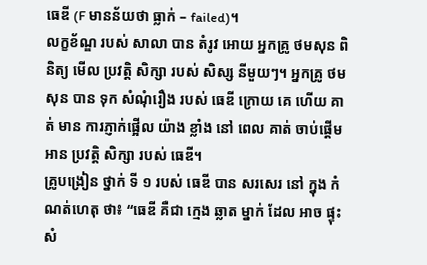ធេឌី (F មានន័យថា ធ្លាក់ – failed)។
លក្ខខ័ណ្ឌ របស់ សាលា បាន តំរូវ អោយ អ្នកគ្រូ ថមសុន ពិនិត្យ មើល ប្រវត្តិ សិក្សា របស់ សិស្ស នីមួយៗ។ អ្នកគ្រូ ថមសុន បាន ទុក សំណុំរឿង របស់ ធេឌី ក្រោយ គេ ហើយ គាត់ មាន ការភ្ញាក់ផ្អើល យ៉ាង ខ្លាំង នៅ ពេល គាត់ ចាប់ផ្តើម អាន ប្រវតិ្ត សិក្សា របស់ ធេឌី។
គ្រូបង្រៀន ថ្នាក់ ទី ១ របស់ ធេឌី បាន សរសេរ នៅ ក្នុង កំណត់ហេតុ ថា៖ “ធេឌី គឺជា ក្មេង ឆ្លាត ម្នាក់ ដែល អាច ផ្ទុះ សំ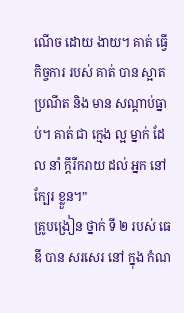ណើច ដោយ ងាយ។ គាត់ ធ្វើ កិច្ចការ របស់ គាត់ បាន ស្អាតប្រណីត និង មាន សណ្ដាប់ធ្នាប់។ គាត់ ជា ក្មេង ល្អ ម្នាក់ ដែល នាំ ក្តីរីករាយ ដល់ អ្នក នៅ ក្បែរ ខ្លួន។”
គ្រូបង្រៀន ថ្នាក់ ទី ២ របស់ ធេឌី បាន សរសេរ នៅ ក្នុង កំណ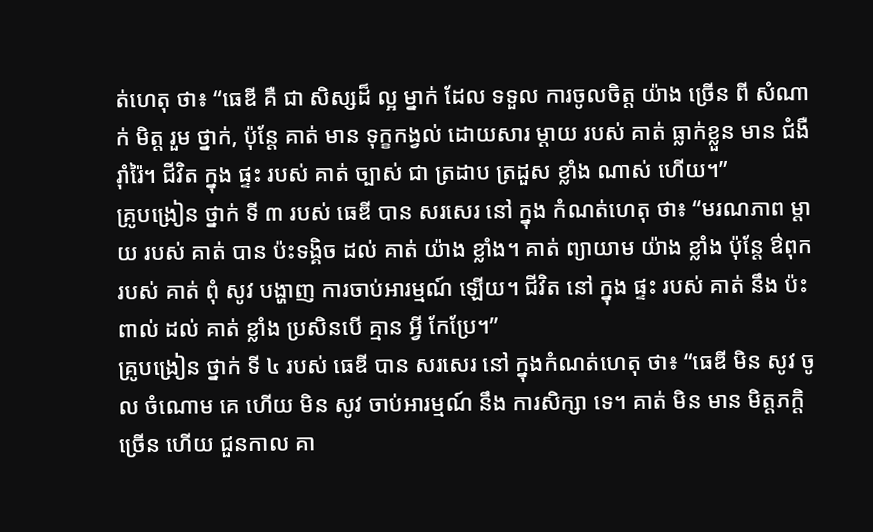ត់ហេតុ ថា៖ “ធេឌី គឺ ជា សិស្សដ៏ ល្អ ម្នាក់ ដែល ទទួល ការចូលចិត្ត យ៉ាង ច្រើន ពី សំណាក់ មិត្ត រួម ថ្នាក់, ប៉ុន្តែ គាត់ មាន ទុក្ខកង្វល់ ដោយសារ ម្ដាយ របស់ គាត់ ធ្លាក់ខ្លួន មាន ជំងឺ រ៉ាំរ៉ៃ។ ជីវិត ក្នុង ផ្ទះ របស់ គាត់ ច្បាស់ ជា ត្រដាប ត្រដួស ខ្លាំង ណាស់ ហើយ។”
គ្រូបង្រៀន ថ្នាក់ ទី ៣ របស់ ធេឌី បាន សរសេរ នៅ ក្នុង កំណត់ហេតុ ថា៖ “មរណភាព ម្តាយ របស់ គាត់ បាន ប៉ះទង្គិច ដល់ គាត់ យ៉ាង ខ្លាំង។ គាត់ ព្យាយាម យ៉ាង ខ្លាំង ប៉ុន្តែ ឳពុក របស់ គាត់ ពុំ សូវ បង្ហាញ ការចាប់អារម្មណ៍ ឡើយ។ ជីវិត នៅ ក្នុង ផ្ទះ របស់ គាត់ នឹង ប៉ះពាល់ ដល់ គាត់ ខ្លាំង ប្រសិនបើ គ្មាន អ្វី កែប្រែ។”
គ្រូបង្រៀន ថ្នាក់ ទី ៤ របស់ ធេឌី បាន សរសេរ នៅ ក្នុងកំណត់ហេតុ ថា៖ “ធេឌី មិន សូវ ចូល ចំណោម គេ ហើយ មិន សូវ ចាប់អារម្មណ៍ នឹង ការសិក្សា ទេ។ គាត់ មិន មាន មិត្តភក្តិ ច្រើន ហើយ ជួនកាល គា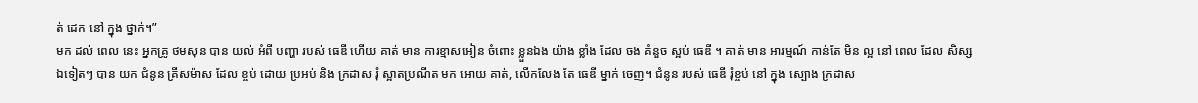ត់ ដេក នៅ ក្នុង ថ្នាក់។”
មក ដល់ ពេល នេះ អ្នកគ្រូ ថមសុន បាន យល់ អំពី បញ្ហា របស់ ធេឌី ហើយ គាត់ មាន ការខ្មាសអៀន ចំពោះ ខ្លួនឯង យ៉ាង ខ្លាំង ដែល ចង គំនួច ស្អប់ ធេឌី ។ គាត់ មាន អារម្មណ៍ កាន់តែ មិន ល្អ នៅ ពេល ដែល សិស្ស ឯទៀតៗ បាន យក ជំនូន គ្រីសម៉ាស ដែល ខ្ចប់ ដោយ ប្រអប់ និង ក្រដាស រុំ ស្អាតប្រណីត មក អោយ គាត់, លើកលែង តែ ធេឌី ម្នាក់ ចេញ។ ជំនូន របស់ ធេឌី រុំខ្ចប់ នៅ ក្នុង ស្បោង ក្រដាស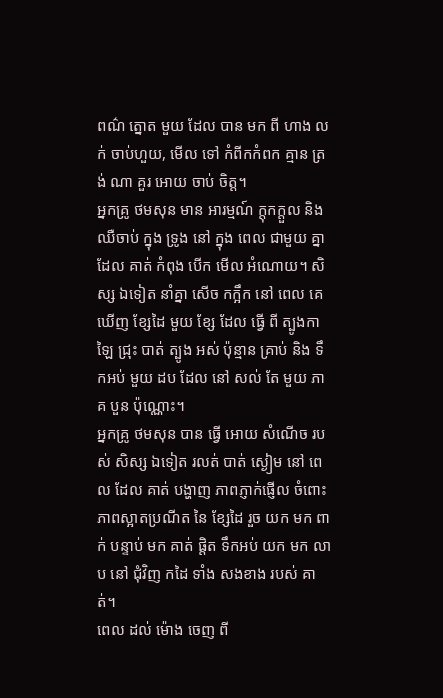ពណ៌ ត្នោត មួយ ដែល បាន មក ពី ហាង លក់ ចាប់ហួយ, មើល ទៅ កំពីកកំពក គ្មាន ត្រង់ ណា គួរ អោយ ចាប់ ចិត្ត។
អ្នកគ្រូ ថមសុន មាន អារម្មណ៍ ក្តុកក្តួល និង ឈឺចាប់ ក្នុង ទ្រូង នៅ ក្នុង ពេល ជាមួយ គ្នា ដែល គាត់ កំពុង បើក មើល អំណោយ។ សិស្ស ឯទៀត នាំគ្នា សើច កក្អឹក នៅ ពេល គេ ឃើញ ខ្សែដៃ មួយ ខ្សែ ដែល ធ្វើ ពី ត្បូងកាឡៃ ជ្រុះ បាត់ ត្បូង អស់ ប៉ុន្មាន គ្រាប់ និង ទឹកអប់ មួយ ដប ដែល នៅ សល់ តែ មួយ ភាគ បួន ប៉ុណ្ណោះ។
អ្នកគ្រូ ថមសុន បាន ធ្វើ អោយ សំណើច របស់ សិស្ស ឯទៀត រលត់ បាត់ ស្ងៀម នៅ ពេល ដែល គាត់ បង្ហាញ ភាពភ្ញាក់ផ្ញើល ចំពោះ ភាពស្អាតប្រណីត នៃ ខ្សែដៃ រួច យក មក ពាក់ បន្ទាប់ មក គាត់ ផ្តិត ទឹកអប់ យក មក លាប នៅ ជុំវិញ កដៃ ទាំង សងខាង របស់ គាត់។
ពេល ដល់ ម៉ោង ចេញ ពី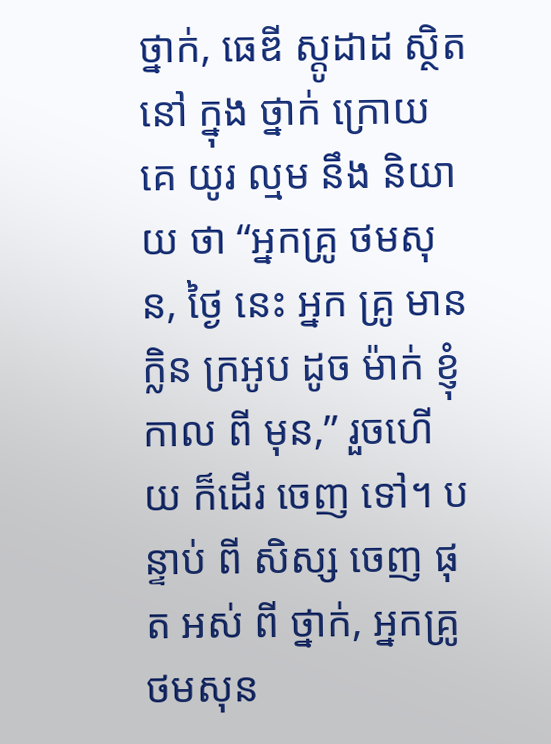ថ្នាក់, ធេឌី ស្តូដាដ ស្ថិត នៅ ក្នុង ថ្នាក់ ក្រោយ គេ យូរ ល្មម នឹង និយាយ ថា “អ្នកគ្រូ ថមសុន, ថ្ងៃ នេះ អ្នក គ្រូ មាន ក្លិន ក្រអូប ដូច ម៉ាក់ ខ្ញុំ កាល ពី មុន,” រួចហើយ ក៏ដើរ ចេញ ទៅ។ បន្ទាប់ ពី សិស្ស ចេញ ផុត អស់ ពី ថ្នាក់, អ្នកគ្រូ ថមសុន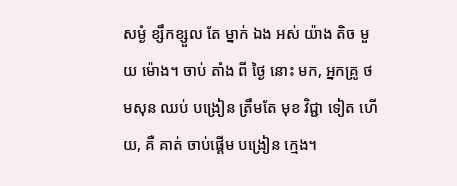សម្ងំ ខ្សឹកខ្សួល តែ ម្នាក់ ឯង អស់ យ៉ាង តិច មួយ ម៉ោង។ ចាប់ តាំង ពី ថ្ងៃ នោះ មក, អ្នកគ្រូ ថមសុន ឈប់ បង្រៀន ត្រឹមតែ មុខ វិជ្ជា ទៀត ហើយ, គឺ គាត់ ចាប់ផ្តើម បង្រៀន ក្មេង។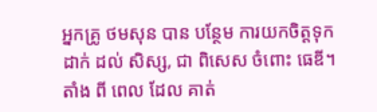អ្នកគ្រូ ថមសុន បាន បន្ថែម ការយកចិត្តទុកដាក់ ដល់ សិស្ស, ជា ពិសេស ចំពោះ ធេឌី។ តាំង ពី ពេល ដែល គាត់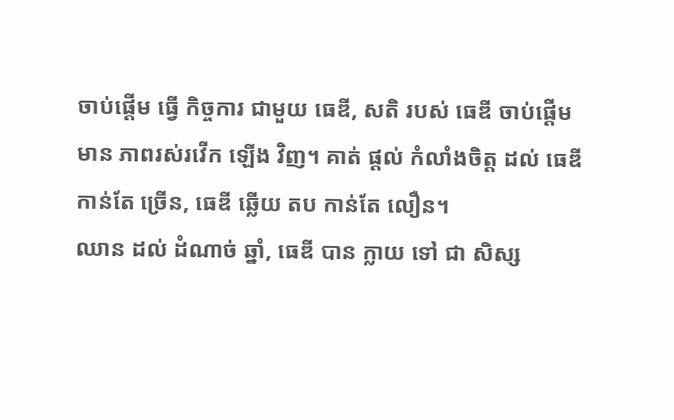ចាប់ផ្តើម ធ្វើ កិច្ចការ ជាមួយ ធេឌី, សតិ របស់ ធេឌី ចាប់ផ្តើម មាន ភាពរស់រវើក ឡើង វិញ។ គាត់ ផ្តល់ កំលាំងចិត្ត ដល់ ធេឌី កាន់តែ ច្រើន, ធេឌី ឆ្លើយ តប កាន់តែ លឿន។
ឈាន ដល់ ដំណាច់ ឆ្នាំ, ធេឌី បាន ក្លាយ ទៅ ជា សិស្ស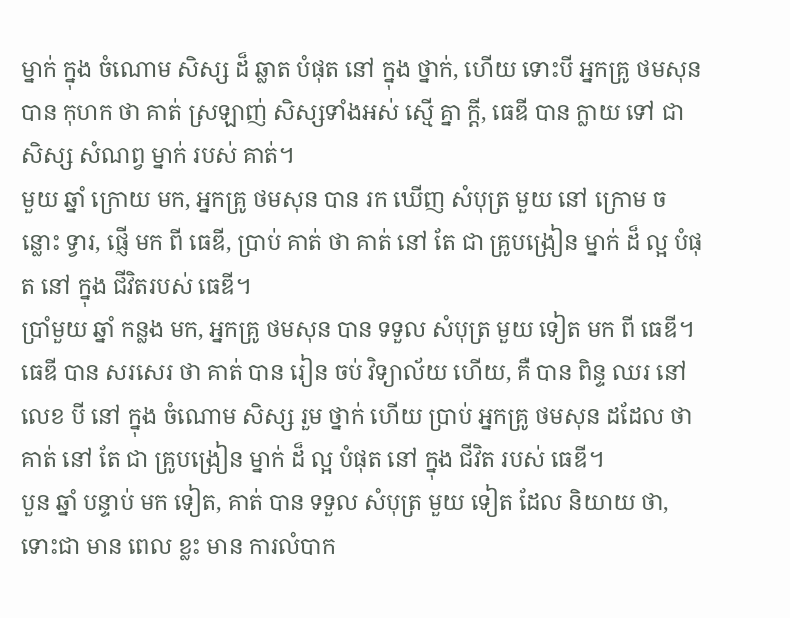ម្នាក់ ក្នុង ចំណោម សិស្ស ដ៏ ឆ្លាត បំផុត នៅ ក្នុង ថ្នាក់, ហើយ ទោះបី អ្នកគ្រូ ថមសុន បាន កុហក ថា គាត់ ស្រឡាញ់ សិស្សទាំងអស់ ស្មើ គ្នា ក្តី, ធេឌី បាន ក្លាយ ទៅ ជា សិស្ស សំណព្វ ម្នាក់ របស់ គាត់។
មួយ ឆ្នាំ ក្រោយ មក, អ្នកគ្រូ ថមសុន បាន រក ឃើញ សំបុត្រ មួយ នៅ ក្រោម ចន្លោះ ទ្វារ, ផ្ញើ មក ពី ធេឌី, ប្រាប់ គាត់ ថា គាត់ នៅ តែ ជា គ្រូបង្រៀន ម្នាក់ ដ៏ ល្អ បំផុត នៅ ក្នុង ជីវិតរបស់ ធេឌី។
ប្រាំមួយ ឆ្នាំ កន្លង មក, អ្នកគ្រូ ថមសុន បាន ទទួល សំបុត្រ មួយ ទៀត មក ពី ធេឌី។ ធេឌី បាន សរសេរ ថា គាត់ បាន រៀន ចប់ វិទ្យាល័យ ហើយ, គឺ បាន ពិន្ទ ឈរ នៅ លេខ បី នៅ ក្នុង ចំណោម សិស្ស រួម ថ្នាក់ ហើយ ប្រាប់ អ្នកគ្រូ ថមសុន ដដែល ថា គាត់ នៅ តែ ជា គ្រូបង្រៀន ម្នាក់ ដ៏ ល្អ បំផុត នៅ ក្នុង ជីវិត របស់ ធេឌី។
បួន ឆ្នាំ បន្ទាប់ មក ទៀត, គាត់ បាន ទទួល សំបុត្រ មួយ ទៀត ដែល និយាយ ថា, ទោះជា មាន ពេល ខ្លះ មាន ការលំបាក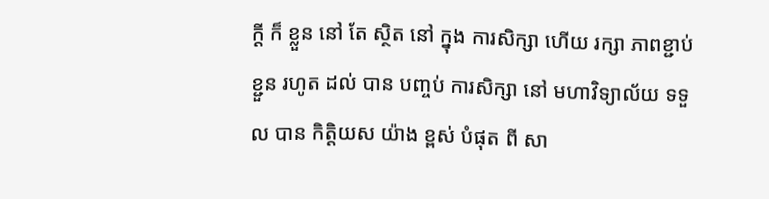ក្តី ក៏ ខ្លួន នៅ តែ ស្ថិត នៅ ក្នុង ការសិក្សា ហើយ រក្សា ភាពខ្ជាប់ខ្ជួន រហូត ដល់ បាន បញ្ចប់ ការសិក្សា នៅ មហាវិទ្យាល័យ ទទួល បាន កិត្តិយស យ៉ាង ខ្ពស់ បំផុត ពី សា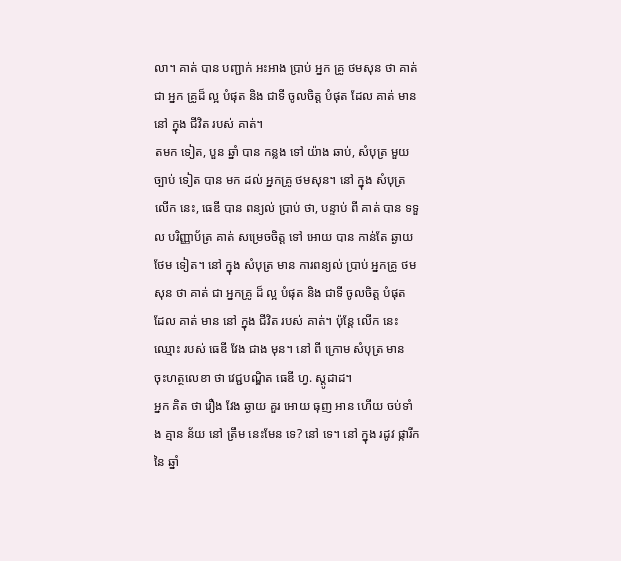លា។ គាត់ បាន បញ្ជាក់ អះអាង ប្រាប់ អ្នក គ្រូ ថមសុន ថា គាត់ ជា អ្នក គ្រូដ៏ ល្អ បំផុត និង ជាទី ចូលចិត្ត បំផុត ដែល គាត់ មាន នៅ ក្នុង ជីវិត របស់ គាត់។
តមក ទៀត, បួន ឆ្នាំ បាន កន្លង ទៅ យ៉ាង ឆាប់, សំបុត្រ មួយ ច្បាប់ ទៀត បាន មក ដល់ អ្នកគ្រូ ថមសុន។ នៅ ក្នុង សំបុត្រ លើក នេះ, ធេឌី បាន ពន្យល់ ប្រាប់ ថា, បន្ទាប់ ពី គាត់ បាន ទទួល បរិញ្ញាប័ត្រ គាត់ សម្រេចចិត្ត ទៅ អោយ បាន កាន់តែ ឆ្ងាយ ថែម ទៀត។ នៅ ក្នុង សំបុត្រ មាន ការពន្យល់ ប្រាប់ អ្នកគ្រូ ថមសុន ថា គាត់ ជា អ្នកគ្រូ ដ៏ ល្អ បំផុត និង ជាទី ចូលចិត្ត បំផុត ដែល គាត់ មាន នៅ ក្នុង ជីវិត របស់ គាត់។ ប៉ុន្តែ លើក នេះ ឈ្មោះ របស់ ធេឌី វែង ជាង មុន។ នៅ ពី ក្រោម សំបុត្រ មាន ចុះហត្ថលេខា ថា វេជ្ជបណ្ឌិត ធេឌី ហ្វ. ស្តូដាដ។
អ្នក គិត ថា រឿង វែង ឆ្ងាយ គួរ អោយ ធុញ អាន ហើយ ចប់ទាំង គ្មាន ន័យ នៅ ត្រឹម នេះមែន ទេ? នៅ ទេ។ នៅ ក្នុង រដូវ ផ្ការីក នៃ ឆ្នាំ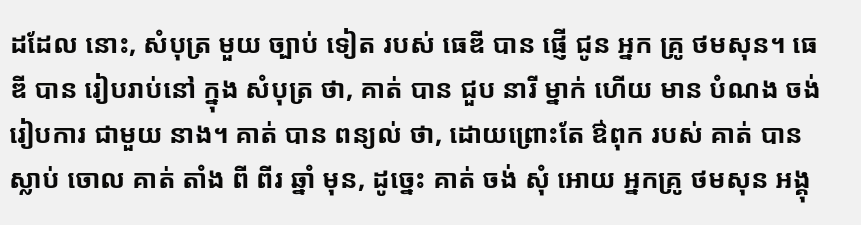ដដែល នោះ, សំបុត្រ មួយ ច្បាប់ ទៀត របស់ ធេឌី បាន ផ្ញើ ជូន អ្នក គ្រូ ថមសុន។ ធេឌី បាន រៀបរាប់នៅ ក្នុង សំបុត្រ ថា, គាត់ បាន ជួប នារី ម្នាក់ ហើយ មាន បំណង ចង់ រៀបការ ជាមួយ នាង។ គាត់ បាន ពន្យល់ ថា, ដោយព្រោះតែ ឳពុក របស់ គាត់ បាន ស្លាប់ ចោល គាត់ តាំង ពី ពីរ ឆ្នាំ មុន, ដូច្នេះ គាត់ ចង់ សុំ អោយ អ្នកគ្រូ ថមសុន អង្គុ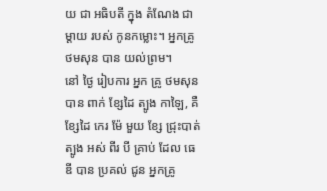យ ជា អធិបតី ក្នុង តំណែង ជា ម្តាយ របស់ កូនកម្លោះ។ អ្នកគ្រូ ថមសុន បាន យល់ព្រម។
នៅ ថ្ងៃ រៀបការ អ្នក គ្រូ ថមសុន បាន ពាក់ ខ្សែដៃ ត្បូង កាឡៃ, គឺ ខ្សែដៃ កេរ ម៉ែ មួយ ខ្សែ ជ្រុះបាត់ ត្បូង អស់ ពីរ បី គ្រាប់ ដែល ធេឌី បាន ប្រគល់ ជូន អ្នកគ្រូ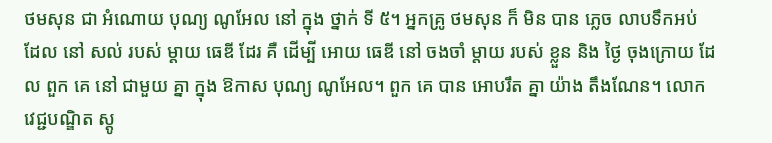ថមសុន ជា អំណោយ បុណ្យ ណូអែល នៅ ក្នុង ថ្នាក់ ទី ៥។ អ្នកគ្រូ ថមសុន ក៏ មិន បាន ភ្លេច លាបទឹកអប់ ដែល នៅ សល់ របស់ ម្តាយ ធេឌី ដែរ គឺ ដើម្បី អោយ ធេឌី នៅ ចងចាំ ម្តាយ របស់ ខ្លួន និង ថ្ងៃ ចុងក្រោយ ដែល ពួក គេ នៅ ជាមួយ គ្នា ក្នុង ឱកាស បុណ្យ ណូអែល។ ពួក គេ បាន អោបរឹត គ្នា យ៉ាង តឹងណែន។ លោក វេជ្ជបណ្ឌិត ស្តូ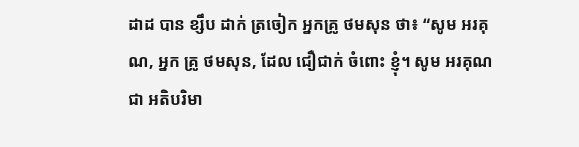ដាដ បាន ខ្សឹប ដាក់ ត្រចៀក អ្នកគ្រូ ថមសុន ថា៖ “សូម អរគុណ, អ្នក គ្រូ ថមសុន, ដែល ជឿជាក់ ចំពោះ ខ្ញុំ។ សូម អរគុណ ជា អតិបរិមា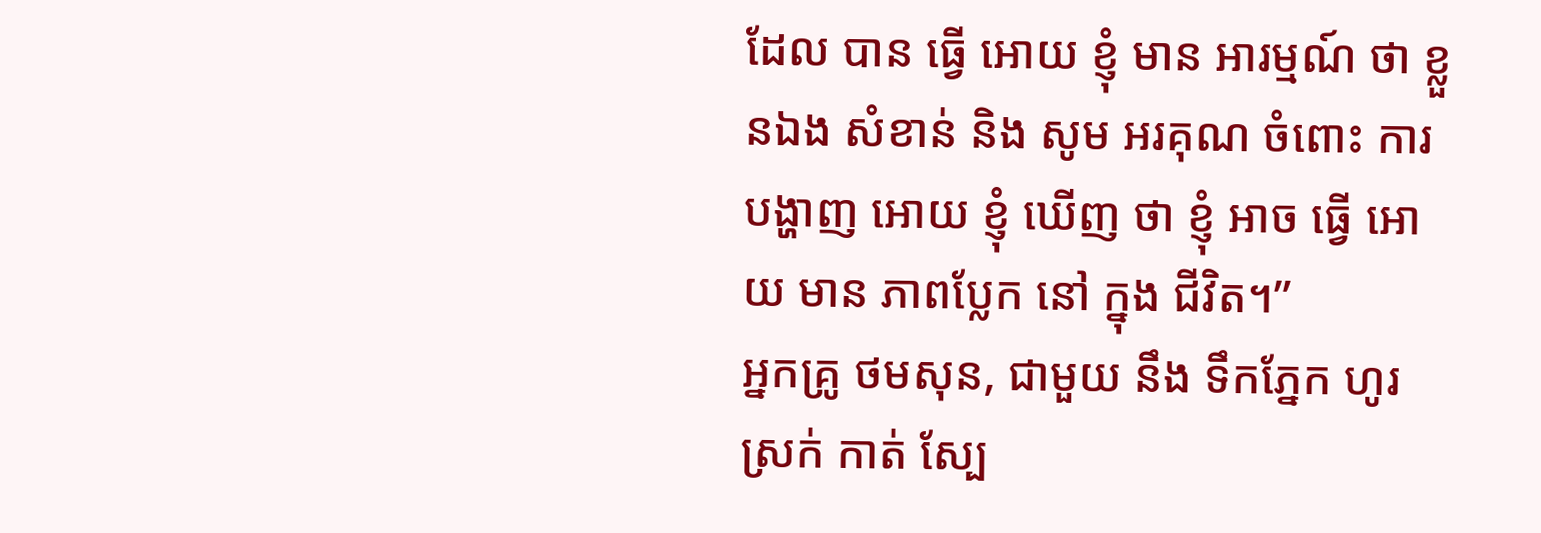ដែល បាន ធ្វើ អោយ ខ្ញុំ មាន អារម្មណ៍ ថា ខ្លួនឯង សំខាន់ និង សូម អរគុណ ចំពោះ ការបង្ហាញ អោយ ខ្ញុំ ឃើញ ថា ខ្ញុំ អាច ធ្វើ អោយ មាន ភាពប្លែក នៅ ក្នុង ជីវិត។”
អ្នកគ្រូ ថមសុន, ជាមួយ នឹង ទឹកភ្នែក ហូរស្រក់ កាត់ ស្បែ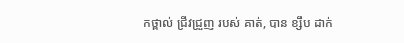កថ្ពាល់ ជ្រីវជ្រួញ របស់ គាត់, បាន ខ្សឹប ដាក់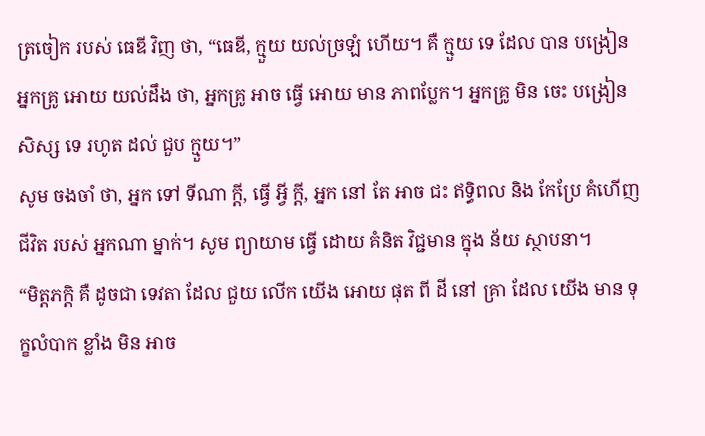ត្រចៀក របស់ ធេឌី វិញ ថា, “ធេឌី, ក្មួយ យល់ច្រឡំ ហើយ។ គឺ ក្មួយ ទេ ដែល បាន បង្រៀន អ្នកគ្រូ អោយ យល់ដឹង ថា, អ្នកគ្រូ អាច ធ្វើ អោយ មាន ភាពប្លែក។ អ្នកគ្រូ មិន ចេះ បង្រៀន សិស្ស ទេ រហូត ដល់ ជួប ក្មួយ។”
សូម ចងចាំ ថា, អ្នក ទៅ ទីណា ក្តី, ធ្វើ អ្វី ក្តី, អ្នក នៅ តែ អាច ជះ ឥទ្ធិពល និង កែប្រែ គំហើញ ជីវិត របស់ អ្នកណា ម្នាក់។ សូម ព្យាយាម ធ្វើ ដោយ គំនិត វិជ្ជមាន ក្នុង ន័យ ស្ថាបនា។
“មិត្តភក្តិ គឺ ដូចជា ទេវតា ដែល ជួយ លើក យើង អោយ ផុត ពី ដី នៅ គ្រា ដែល យើង មាន ទុក្ខលំបាក ខ្លាំង មិន អាច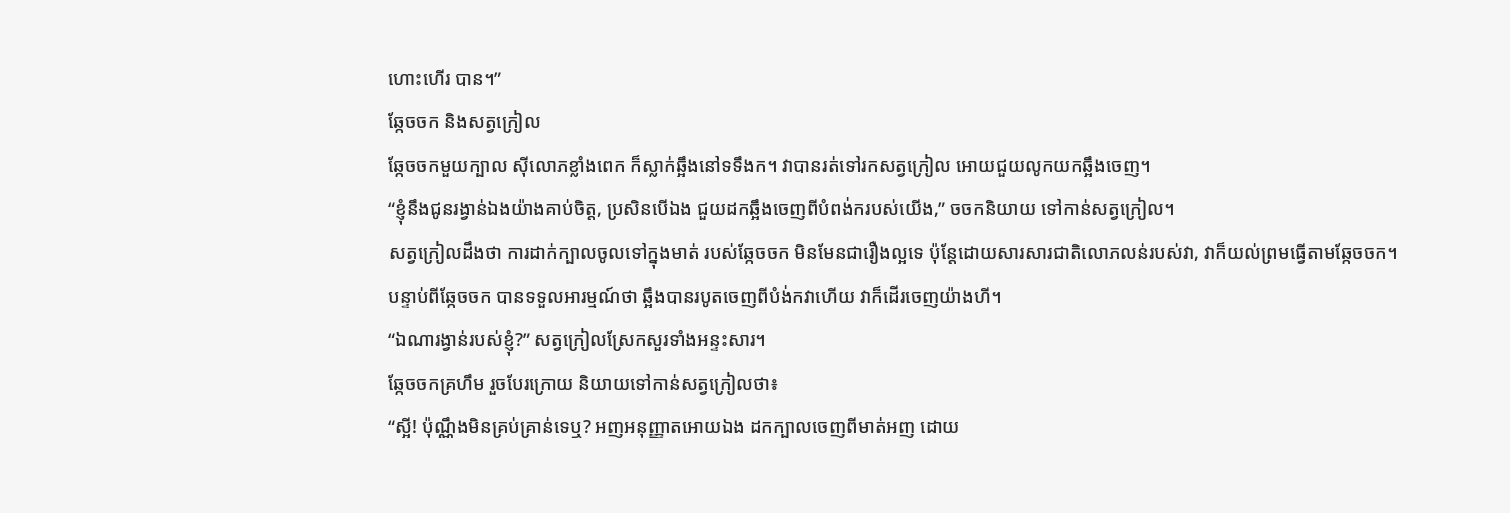ហោះហើរ បាន។”
ឆ្កែចចក និងសត្វក្រៀល
ឆ្កែចចកមួយក្បាល ស៊ីលោភខ្លាំងពេក ក៏ស្លាក់ឆ្អឹងនៅទទឹងក។ វាបានរត់ទៅរកសត្វក្រៀល អោយជួយលូកយកឆ្អឹងចេញ។
“ខ្ញុំនឹងជូនរង្វាន់ឯងយ៉ាងគាប់ចិត្ត, ប្រសិនបើឯង ជួយដកឆ្អឹងចេញពីបំពង់ករបស់យើង,” ចចកនិយាយ ទៅកាន់សត្វក្រៀល។
សត្វក្រៀលដឹងថា ការដាក់ក្បាលចូលទៅក្នុងមាត់ របស់ឆ្កែចចក មិនមែនជារឿងល្អទេ ប៉ុន្តែដោយសារសារជាតិលោភលន់របស់វា, វាក៏យល់ព្រមធ្វើតាមឆ្កែចចក។
បន្ទាប់ពីឆ្កែចចក បានទទួលអារម្មណ៍ថា ឆ្អឹងបានរបូតចេញពីបំង់កវាហើយ វាក៏ដើរចេញយ៉ាងហី។
“ឯណារង្វាន់របស់ខ្ញុំ?” សត្វក្រៀលស្រែកសួរទាំងអន្ទះសារ។
ឆ្កែចចកគ្រហឹម រួចបែរក្រោយ និយាយទៅកាន់សត្វក្រៀលថា៖
“ស្អី! ប៉ុណ្ណឹងមិនគ្រប់គ្រាន់ទេឬ? អញអនុញ្ញាតអោយឯង ដកក្បាលចេញពីមាត់អញ ដោយ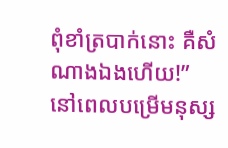ពុំខាំត្របាក់នោះ គឺសំណាងឯងហើយ!”
នៅពេលបម្រើមនុស្ស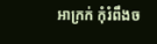អាក្រក់ កុំរំពឹងច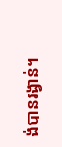ង់បានរង្វាន់។